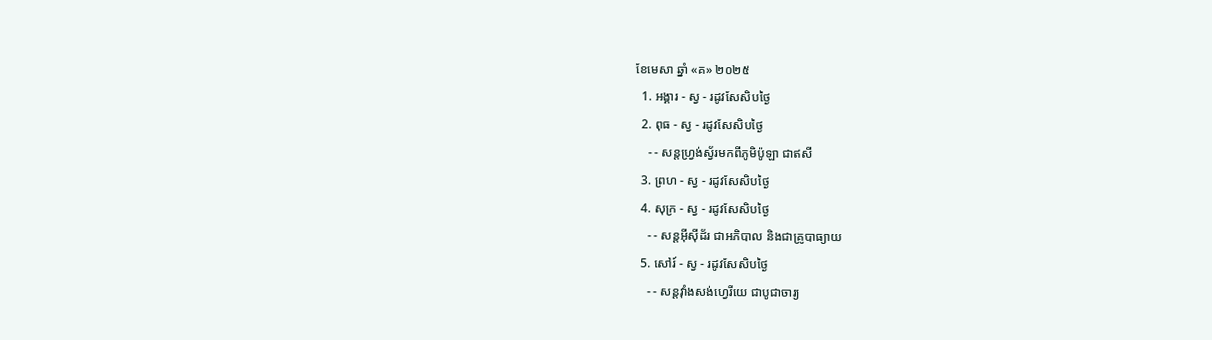ខែមេសា ឆ្នាំ «គ» ២០២៥
  1. អង្គារ - ស្វ - រដូវសែសិបថ្ងៃ
  2. ពុធ - ស្វ - រដូវសែសិបថ្ងៃ
    - - សន្ដហ្វ្រង់ស្វ័រមកពីភូមិប៉ូឡា ជាឥសី
  3. ព្រហ - ស្វ - រដូវសែសិបថ្ងៃ
  4. សុក្រ - ស្វ - រដូវសែសិបថ្ងៃ
    - - សន្ដអ៊ីស៊ីដ័រ ជាអភិបាល និងជាគ្រូបាធ្យាយ
  5. សៅរ៍ - ស្វ - រដូវសែសិបថ្ងៃ
    - - សន្ដវ៉ាំងសង់ហ្វេរីយេ ជាបូជាចារ្យ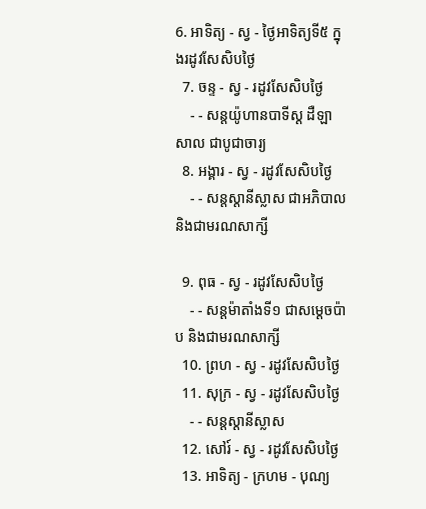6. អាទិត្យ - ស្វ - ថ្ងៃអាទិត្យទី៥ ក្នុងរដូវសែសិបថ្ងៃ
  7. ចន្ទ - ស្វ - រដូវសែសិបថ្ងៃ
    - - សន្ដយ៉ូហានបាទីស្ដ ដឺឡាសាល ជាបូជាចារ្យ
  8. អង្គារ - ស្វ - រដូវសែសិបថ្ងៃ
    - - សន្ដស្ដានីស្លាស ជាអភិបាល និងជាមរណសាក្សី

  9. ពុធ - ស្វ - រដូវសែសិបថ្ងៃ
    - - សន្ដម៉ាតាំងទី១ ជាសម្ដេចប៉ាប និងជាមរណសាក្សី
  10. ព្រហ - ស្វ - រដូវសែសិបថ្ងៃ
  11. សុក្រ - ស្វ - រដូវសែសិបថ្ងៃ
    - - សន្ដស្ដានីស្លាស
  12. សៅរ៍ - ស្វ - រដូវសែសិបថ្ងៃ
  13. អាទិត្យ - ក្រហម - បុណ្យ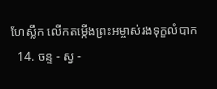ហែស្លឹក លើកតម្កើងព្រះអម្ចាស់រងទុក្ខលំបាក
  14. ចន្ទ - ស្វ -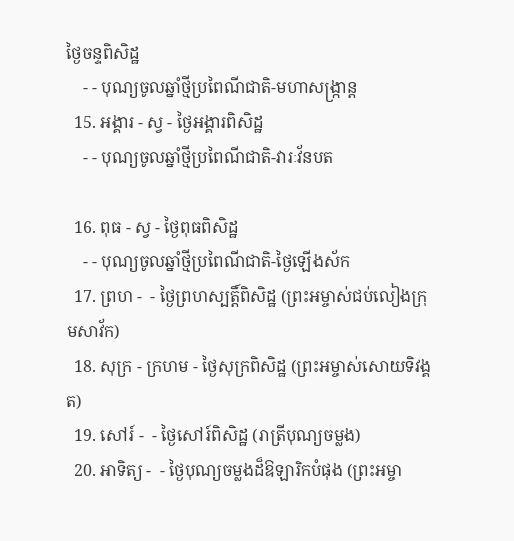ថ្ងៃចន្ទពិសិដ្ឋ
    - - បុណ្យចូលឆ្នាំថ្មីប្រពៃណីជាតិ-មហាសង្រ្កាន្ដ
  15. អង្គារ - ស្វ - ថ្ងៃអង្គារពិសិដ្ឋ
    - - បុណ្យចូលឆ្នាំថ្មីប្រពៃណីជាតិ-វារៈវ័នបត

  16. ពុធ - ស្វ - ថ្ងៃពុធពិសិដ្ឋ
    - - បុណ្យចូលឆ្នាំថ្មីប្រពៃណីជាតិ-ថ្ងៃឡើងស័ក
  17. ព្រហ -  - ថ្ងៃព្រហស្បត្ដិ៍ពិសិដ្ឋ (ព្រះអម្ចាស់ជប់លៀងក្រុមសាវ័ក)
  18. សុក្រ - ក្រហម - ថ្ងៃសុក្រពិសិដ្ឋ (ព្រះអម្ចាស់សោយទិវង្គត)
  19. សៅរ៍ -  - ថ្ងៃសៅរ៍ពិសិដ្ឋ (រាត្រីបុណ្យចម្លង)
  20. អាទិត្យ -  - ថ្ងៃបុណ្យចម្លងដ៏ឱឡារិកបំផុង (ព្រះអម្ចា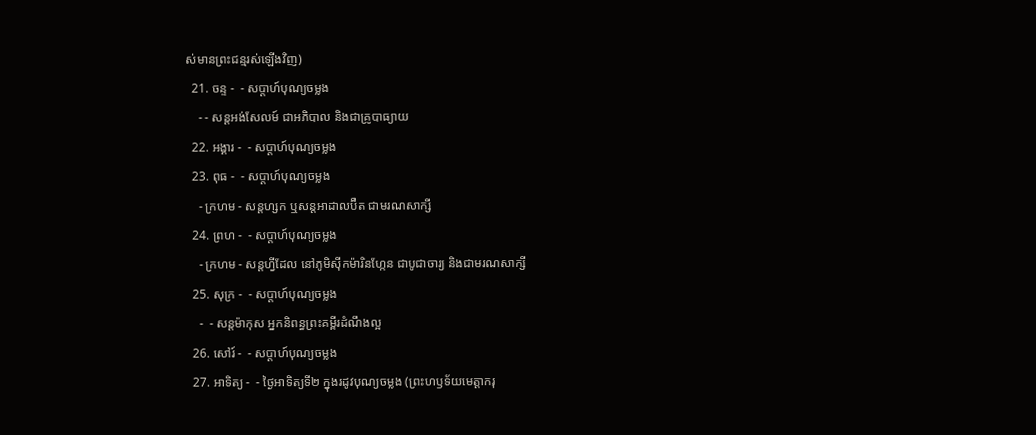ស់មានព្រះជន្មរស់ឡើងវិញ)
  21. ចន្ទ -  - សប្ដាហ៍បុណ្យចម្លង
    - - សន្ដអង់សែលម៍ ជាអភិបាល និងជាគ្រូបាធ្យាយ
  22. អង្គារ -  - សប្ដាហ៍បុណ្យចម្លង
  23. ពុធ -  - សប្ដាហ៍បុណ្យចម្លង
    - ក្រហម - សន្ដហ្សក ឬសន្ដអាដាលប៊ឺត ជាមរណសាក្សី
  24. ព្រហ -  - សប្ដាហ៍បុណ្យចម្លង
    - ក្រហម - សន្ដហ្វីដែល នៅភូមិស៊ីកម៉ារិនហ្កែន ជាបូជាចារ្យ និងជាមរណសាក្សី
  25. សុក្រ -  - សប្ដាហ៍បុណ្យចម្លង
    -  - សន្ដម៉ាកុស អ្នកនិពន្ធព្រះគម្ពីរដំណឹងល្អ
  26. សៅរ៍ -  - សប្ដាហ៍បុណ្យចម្លង
  27. អាទិត្យ -  - ថ្ងៃអាទិត្យទី២ ក្នុងរដូវបុណ្យចម្លង (ព្រះហឫទ័យមេត្ដាករុ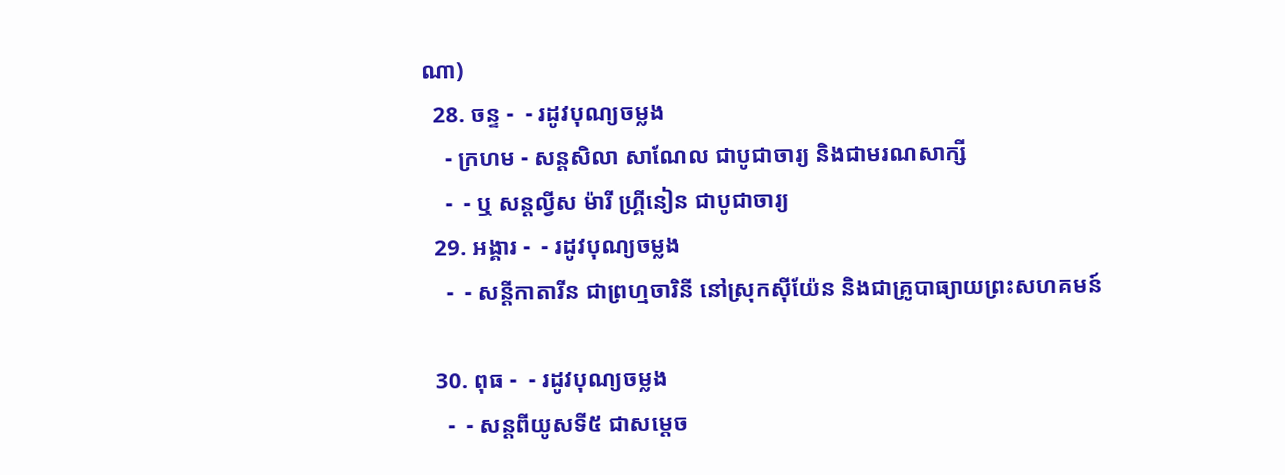ណា)
  28. ចន្ទ -  - រដូវបុណ្យចម្លង
    - ក្រហម - សន្ដសិលា សាណែល ជាបូជាចារ្យ និងជាមរណសាក្សី
    -  - ឬ សន្ដល្វីស ម៉ារី ហ្គ្រីនៀន ជាបូជាចារ្យ
  29. អង្គារ -  - រដូវបុណ្យចម្លង
    -  - សន្ដីកាតារីន ជាព្រហ្មចារិនី នៅស្រុកស៊ីយ៉ែន និងជាគ្រូបាធ្យាយព្រះសហគមន៍

  30. ពុធ -  - រដូវបុណ្យចម្លង
    -  - សន្ដពីយូសទី៥ ជាសម្ដេច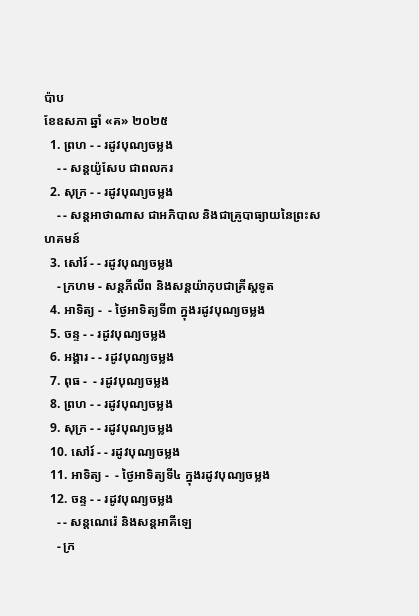ប៉ាប
ខែឧសភា ឆ្នាំ «គ» ២០២៥
  1. ព្រហ - - រដូវបុណ្យចម្លង
    - - សន្ដយ៉ូសែប ជាពលករ
  2. សុក្រ - - រដូវបុណ្យចម្លង
    - - សន្ដអាថាណាស ជាអភិបាល និងជាគ្រូបាធ្យាយនៃព្រះសហគមន៍
  3. សៅរ៍ - - រដូវបុណ្យចម្លង
    - ក្រហម - សន្ដភីលីព និងសន្ដយ៉ាកុបជាគ្រីស្ដទូត
  4. អាទិត្យ -  - ថ្ងៃអាទិត្យទី៣ ក្នុងរដូវបុណ្យចម្លង
  5. ចន្ទ - - រដូវបុណ្យចម្លង
  6. អង្គារ - - រដូវបុណ្យចម្លង
  7. ពុធ -  - រដូវបុណ្យចម្លង
  8. ព្រហ - - រដូវបុណ្យចម្លង
  9. សុក្រ - - រដូវបុណ្យចម្លង
  10. សៅរ៍ - - រដូវបុណ្យចម្លង
  11. អាទិត្យ -  - ថ្ងៃអាទិត្យទី៤ ក្នុងរដូវបុណ្យចម្លង
  12. ចន្ទ - - រដូវបុណ្យចម្លង
    - - សន្ដណេរ៉េ និងសន្ដអាគីឡេ
    - ក្រ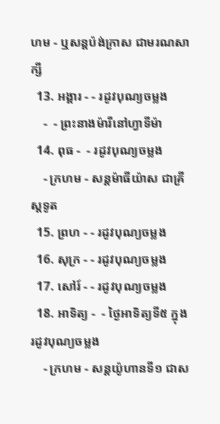ហម - ឬសន្ដប៉ង់ក្រាស ជាមរណសាក្សី
  13. អង្គារ - - រដូវបុណ្យចម្លង
    -  - ព្រះនាងម៉ារីនៅហ្វាទីម៉ា
  14. ពុធ -  - រដូវបុណ្យចម្លង
    - ក្រហម - សន្ដម៉ាធីយ៉ាស ជាគ្រីស្ដទូត
  15. ព្រហ - - រដូវបុណ្យចម្លង
  16. សុក្រ - - រដូវបុណ្យចម្លង
  17. សៅរ៍ - - រដូវបុណ្យចម្លង
  18. អាទិត្យ -  - ថ្ងៃអាទិត្យទី៥ ក្នុងរដូវបុណ្យចម្លង
    - ក្រហម - សន្ដយ៉ូហានទី១ ជាស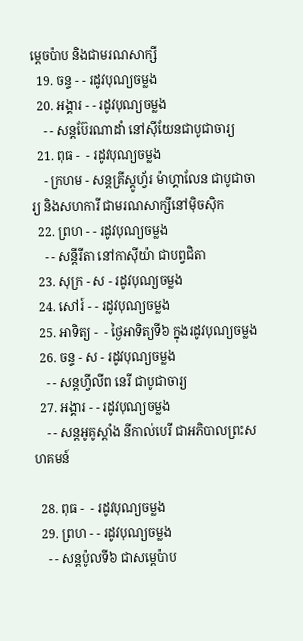ម្ដេចប៉ាប និងជាមរណសាក្សី
  19. ចន្ទ - - រដូវបុណ្យចម្លង
  20. អង្គារ - - រដូវបុណ្យចម្លង
    - - សន្ដប៊ែរណាដាំ នៅស៊ីយែនជាបូជាចារ្យ
  21. ពុធ -  - រដូវបុណ្យចម្លង
    - ក្រហម - សន្ដគ្រីស្ដូហ្វ័រ ម៉ាហ្គាលែន ជាបូជាចារ្យ និងសហការី ជាមរណសាក្សីនៅម៉ិចស៊ិក
  22. ព្រហ - - រដូវបុណ្យចម្លង
    - - សន្ដីរីតា នៅកាស៊ីយ៉ា ជាបព្វជិតា
  23. សុក្រ - ស - រដូវបុណ្យចម្លង
  24. សៅរ៍ - - រដូវបុណ្យចម្លង
  25. អាទិត្យ -  - ថ្ងៃអាទិត្យទី៦ ក្នុងរដូវបុណ្យចម្លង
  26. ចន្ទ - ស - រដូវបុណ្យចម្លង
    - - សន្ដហ្វីលីព នេរី ជាបូជាចារ្យ
  27. អង្គារ - - រដូវបុណ្យចម្លង
    - - សន្ដអូគូស្ដាំង នីកាល់បេរី ជាអភិបាលព្រះសហគមន៍

  28. ពុធ -  - រដូវបុណ្យចម្លង
  29. ព្រហ - - រដូវបុណ្យចម្លង
    - - សន្ដប៉ូលទី៦ ជាសម្ដេប៉ាប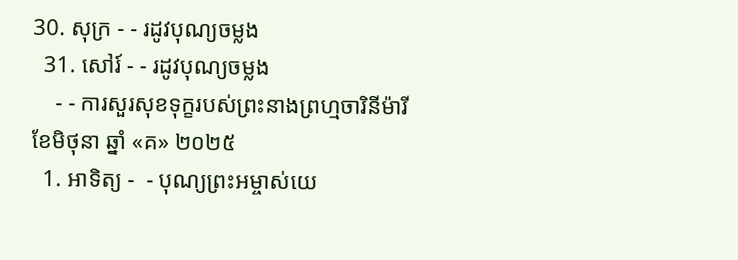30. សុក្រ - - រដូវបុណ្យចម្លង
  31. សៅរ៍ - - រដូវបុណ្យចម្លង
    - - ការសួរសុខទុក្ខរបស់ព្រះនាងព្រហ្មចារិនីម៉ារី
ខែមិថុនា ឆ្នាំ «គ» ២០២៥
  1. អាទិត្យ -  - បុណ្យព្រះអម្ចាស់យេ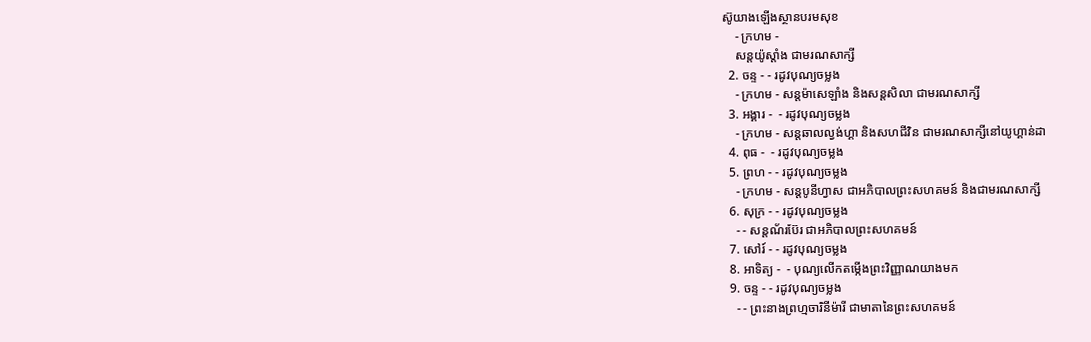ស៊ូយាងឡើងស្ថានបរមសុខ
    - ក្រហម -
    សន្ដយ៉ូស្ដាំង ជាមរណសាក្សី
  2. ចន្ទ - - រដូវបុណ្យចម្លង
    - ក្រហម - សន្ដម៉ាសេឡាំង និងសន្ដសិលា ជាមរណសាក្សី
  3. អង្គារ -  - រដូវបុណ្យចម្លង
    - ក្រហម - សន្ដឆាលល្វង់ហ្គា និងសហជីវិន ជាមរណសាក្សីនៅយូហ្គាន់ដា
  4. ពុធ -  - រដូវបុណ្យចម្លង
  5. ព្រហ - - រដូវបុណ្យចម្លង
    - ក្រហម - សន្ដបូនីហ្វាស ជាអភិបាលព្រះសហគមន៍ និងជាមរណសាក្សី
  6. សុក្រ - - រដូវបុណ្យចម្លង
    - - សន្ដណ័រប៊ែរ ជាអភិបាលព្រះសហគមន៍
  7. សៅរ៍ - - រដូវបុណ្យចម្លង
  8. អាទិត្យ -  - បុណ្យលើកតម្កើងព្រះវិញ្ញាណយាងមក
  9. ចន្ទ - - រដូវបុណ្យចម្លង
    - - ព្រះនាងព្រហ្មចារិនីម៉ារី ជាមាតានៃព្រះសហគមន៍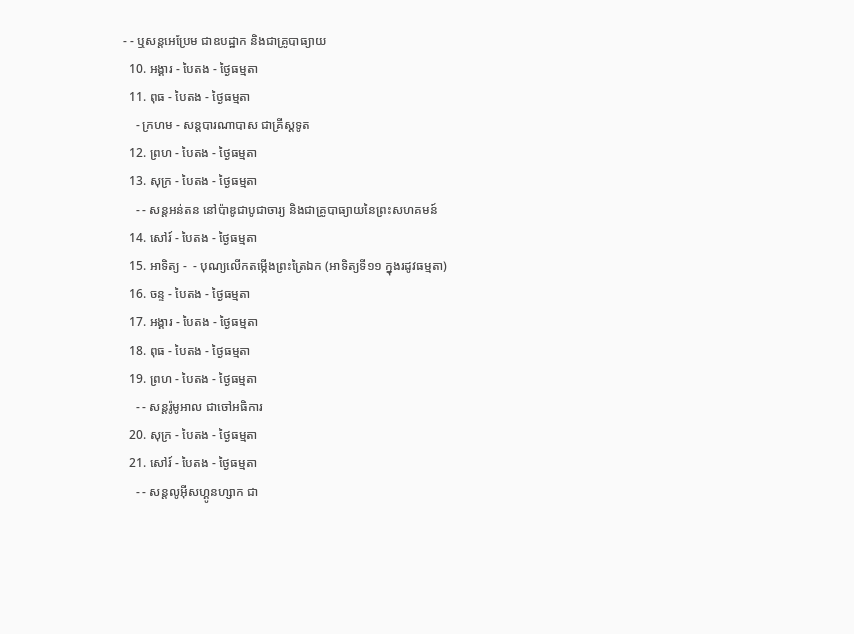- - ឬសន្ដអេប្រែម ជាឧបដ្ឋាក និងជាគ្រូបាធ្យាយ
  10. អង្គារ - បៃតង - ថ្ងៃធម្មតា
  11. ពុធ - បៃតង - ថ្ងៃធម្មតា
    - ក្រហម - សន្ដបារណាបាស ជាគ្រីស្ដទូត
  12. ព្រហ - បៃតង - ថ្ងៃធម្មតា
  13. សុក្រ - បៃតង - ថ្ងៃធម្មតា
    - - សន្ដអន់តន នៅប៉ាឌូជាបូជាចារ្យ និងជាគ្រូបាធ្យាយនៃព្រះសហគមន៍
  14. សៅរ៍ - បៃតង - ថ្ងៃធម្មតា
  15. អាទិត្យ -  - បុណ្យលើកតម្កើងព្រះត្រៃឯក (អាទិត្យទី១១ ក្នុងរដូវធម្មតា)
  16. ចន្ទ - បៃតង - ថ្ងៃធម្មតា
  17. អង្គារ - បៃតង - ថ្ងៃធម្មតា
  18. ពុធ - បៃតង - ថ្ងៃធម្មតា
  19. ព្រហ - បៃតង - ថ្ងៃធម្មតា
    - - សន្ដរ៉ូមូអាល ជាចៅអធិការ
  20. សុក្រ - បៃតង - ថ្ងៃធម្មតា
  21. សៅរ៍ - បៃតង - ថ្ងៃធម្មតា
    - - សន្ដលូអ៊ីសហ្គូនហ្សាក ជា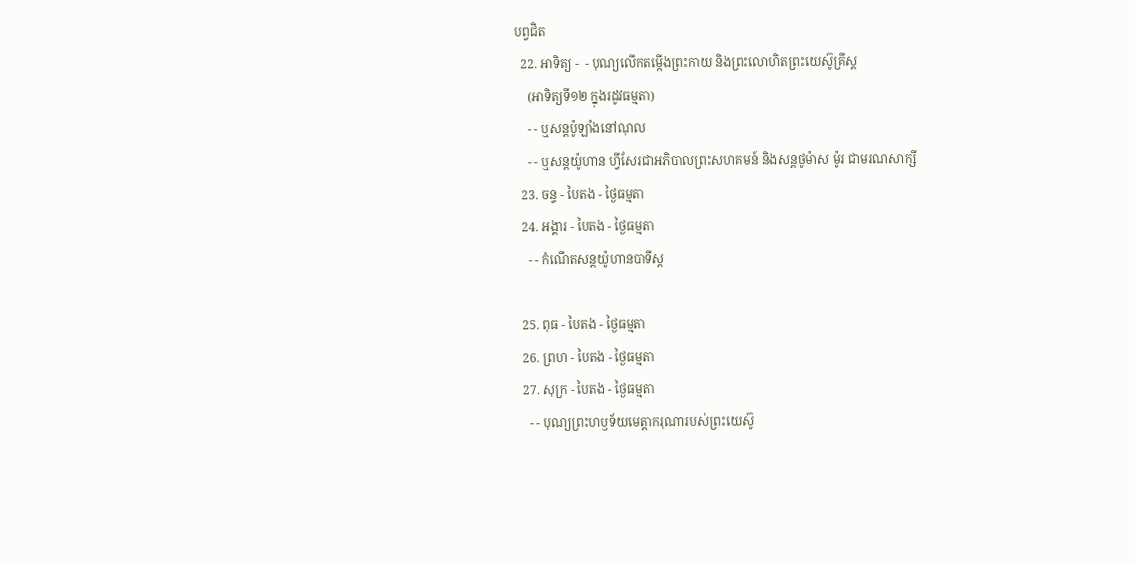បព្វជិត
  22. អាទិត្យ -  - បុណ្យលើកតម្កើងព្រះកាយ និងព្រះលោហិតព្រះយេស៊ូគ្រីស្ដ
    (អាទិត្យទី១២ ក្នុងរដូវធម្មតា)
    - - ឬសន្ដប៉ូឡាំងនៅណុល
    - - ឬសន្ដយ៉ូហាន ហ្វីសែរជាអភិបាលព្រះសហគមន៍ និងសន្ដថូម៉ាស ម៉ូរ ជាមរណសាក្សី
  23. ចន្ទ - បៃតង - ថ្ងៃធម្មតា
  24. អង្គារ - បៃតង - ថ្ងៃធម្មតា
    - - កំណើតសន្ដយ៉ូហានបាទីស្ដ

  25. ពុធ - បៃតង - ថ្ងៃធម្មតា
  26. ព្រហ - បៃតង - ថ្ងៃធម្មតា
  27. សុក្រ - បៃតង - ថ្ងៃធម្មតា
    - - បុណ្យព្រះហឫទ័យមេត្ដាករុណារបស់ព្រះយេស៊ូ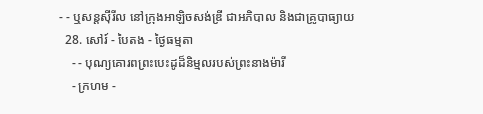- - ឬសន្ដស៊ីរីល នៅក្រុងអាឡិចសង់ឌ្រី ជាអភិបាល និងជាគ្រូបាធ្យាយ
  28. សៅរ៍ - បៃតង - ថ្ងៃធម្មតា
    - - បុណ្យគោរពព្រះបេះដូដ៏និម្មលរបស់ព្រះនាងម៉ារី
    - ក្រហម -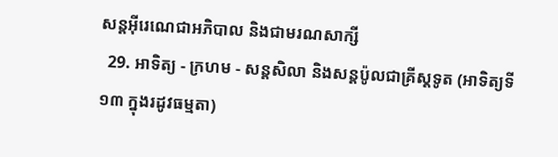សន្ដអ៊ីរេណេជាអភិបាល និងជាមរណសាក្សី
  29. អាទិត្យ - ក្រហម - សន្ដសិលា និងសន្ដប៉ូលជាគ្រីស្ដទូត (អាទិត្យទី១៣ ក្នុងរដូវធម្មតា)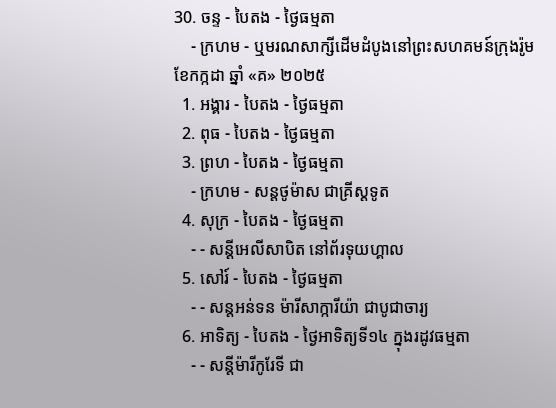30. ចន្ទ - បៃតង - ថ្ងៃធម្មតា
    - ក្រហម - ឬមរណសាក្សីដើមដំបូងនៅព្រះសហគមន៍ក្រុងរ៉ូម
ខែកក្កដា ឆ្នាំ «គ» ២០២៥
  1. អង្គារ - បៃតង - ថ្ងៃធម្មតា
  2. ពុធ - បៃតង - ថ្ងៃធម្មតា
  3. ព្រហ - បៃតង - ថ្ងៃធម្មតា
    - ក្រហម - សន្ដថូម៉ាស ជាគ្រីស្ដទូត
  4. សុក្រ - បៃតង - ថ្ងៃធម្មតា
    - - សន្ដីអេលីសាបិត នៅព័រទុយហ្គាល
  5. សៅរ៍ - បៃតង - ថ្ងៃធម្មតា
    - - សន្ដអន់ទន ម៉ារីសាក្ការីយ៉ា ជាបូជាចារ្យ
  6. អាទិត្យ - បៃតង - ថ្ងៃអាទិត្យទី១៤ ក្នុងរដូវធម្មតា
    - - សន្ដីម៉ារីកូរែទី ជា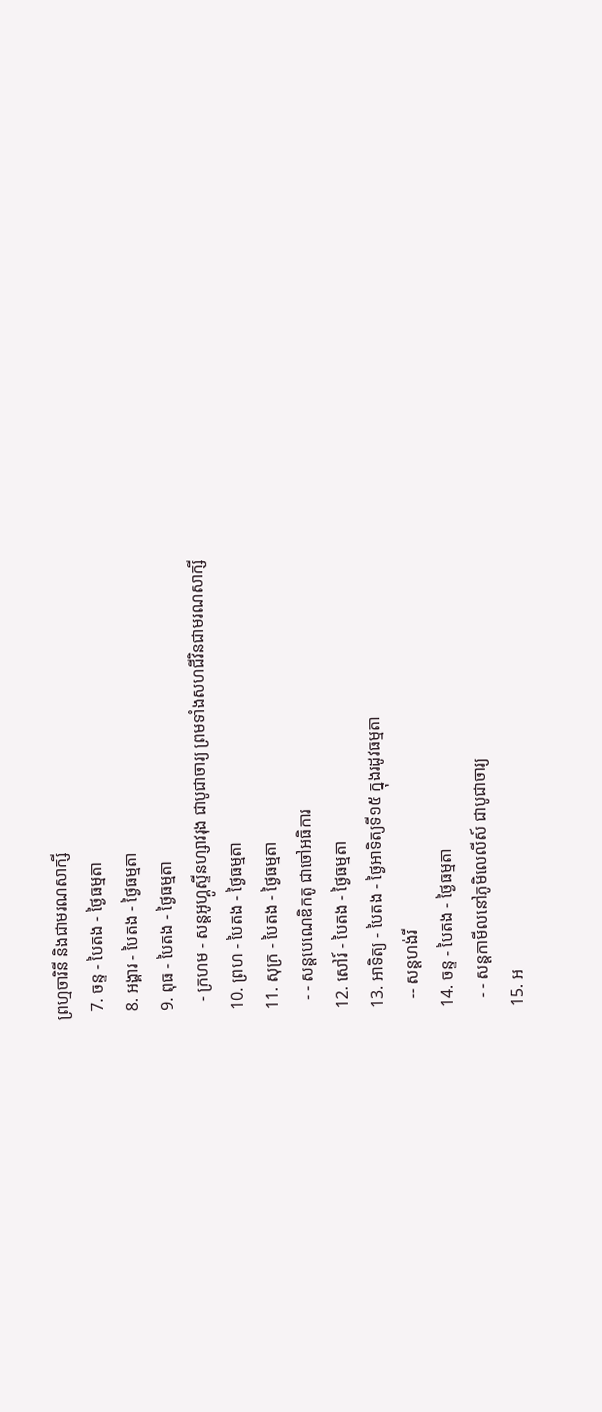ព្រហ្មចារិនី និងជាមរណសាក្សី
  7. ចន្ទ - បៃតង - ថ្ងៃធម្មតា
  8. អង្គារ - បៃតង - ថ្ងៃធម្មតា
  9. ពុធ - បៃតង - ថ្ងៃធម្មតា
    - ក្រហម - សន្ដអូហ្គូស្ទីនហ្សាវរុង ជាបូជាចារ្យ ព្រមទាំងសហជីវិនជាមរណសាក្សី
  10. ព្រហ - បៃតង - ថ្ងៃធម្មតា
  11. សុក្រ - បៃតង - ថ្ងៃធម្មតា
    - - សន្ដបេណេឌិកតូ ជាចៅអធិការ
  12. សៅរ៍ - បៃតង - ថ្ងៃធម្មតា
  13. អាទិត្យ - បៃតង - ថ្ងៃអាទិត្យទី១៥ ក្នុងរដូវធម្មតា
    -- សន្ដហង់រី
  14. ចន្ទ - បៃតង - ថ្ងៃធម្មតា
    - - សន្ដកាមីលនៅភូមិលេលីស៍ ជាបូជាចារ្យ
  15. អ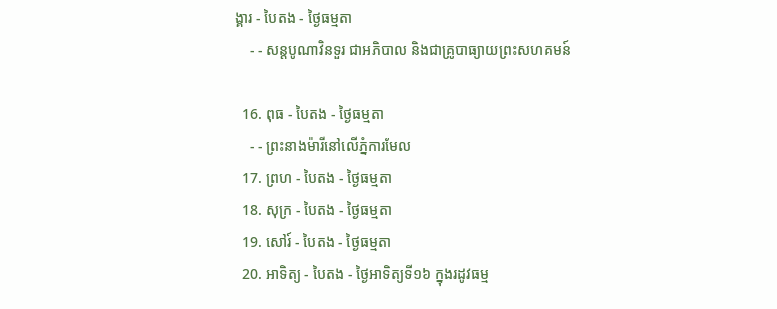ង្គារ - បៃតង - ថ្ងៃធម្មតា
    - - សន្ដបូណាវិនទួរ ជាអភិបាល និងជាគ្រូបាធ្យាយព្រះសហគមន៍

  16. ពុធ - បៃតង - ថ្ងៃធម្មតា
    - - ព្រះនាងម៉ារីនៅលើភ្នំការមែល
  17. ព្រហ - បៃតង - ថ្ងៃធម្មតា
  18. សុក្រ - បៃតង - ថ្ងៃធម្មតា
  19. សៅរ៍ - បៃតង - ថ្ងៃធម្មតា
  20. អាទិត្យ - បៃតង - ថ្ងៃអាទិត្យទី១៦ ក្នុងរដូវធម្ម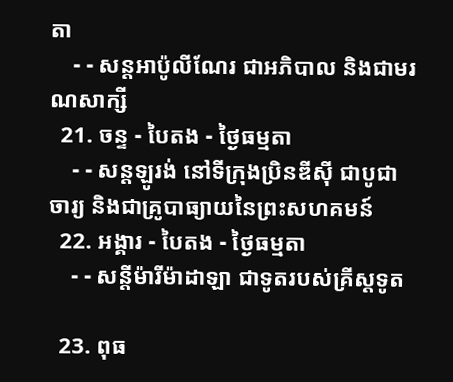តា
    - - សន្ដអាប៉ូលីណែរ ជាអភិបាល និងជាមរណសាក្សី
  21. ចន្ទ - បៃតង - ថ្ងៃធម្មតា
    - - សន្ដឡូរង់ នៅទីក្រុងប្រិនឌីស៊ី ជាបូជាចារ្យ និងជាគ្រូបាធ្យាយនៃព្រះសហគមន៍
  22. អង្គារ - បៃតង - ថ្ងៃធម្មតា
    - - សន្ដីម៉ារីម៉ាដាឡា ជាទូតរបស់គ្រីស្ដទូត

  23. ពុធ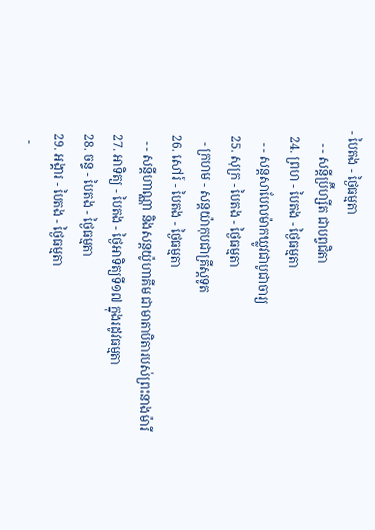- បៃតង - ថ្ងៃធម្មតា
    - - សន្ដីប្រ៊ីហ្សីត ជាបព្វជិតា
  24. ព្រហ - បៃតង - ថ្ងៃធម្មតា
    - - សន្ដសាបែលម៉ាកឃ្លូវជាបូជាចារ្យ
  25. សុក្រ - បៃតង - ថ្ងៃធម្មតា
    - ក្រហម - សន្ដយ៉ាកុបជាគ្រីស្ដទូត
  26. សៅរ៍ - បៃតង - ថ្ងៃធម្មតា
    - - សន្ដីហាណ្ណា និងសន្ដយ៉ូហាគីម ជាមាតាបិតារបស់ព្រះនាងម៉ារី
  27. អាទិត្យ - បៃតង - ថ្ងៃអាទិត្យទី១៧ ក្នុងរដូវធម្មតា
  28. ចន្ទ - បៃតង - ថ្ងៃធម្មតា
  29. អង្គារ - បៃតង - ថ្ងៃធម្មតា
    -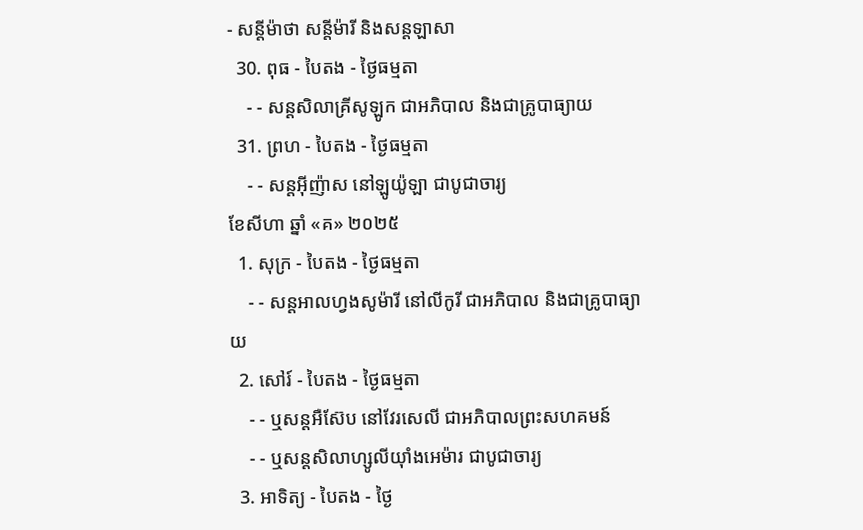- សន្ដីម៉ាថា សន្ដីម៉ារី និងសន្ដឡាសា
  30. ពុធ - បៃតង - ថ្ងៃធម្មតា
    - - សន្ដសិលាគ្រីសូឡូក ជាអភិបាល និងជាគ្រូបាធ្យាយ
  31. ព្រហ - បៃតង - ថ្ងៃធម្មតា
    - - សន្ដអ៊ីញ៉ាស នៅឡូយ៉ូឡា ជាបូជាចារ្យ
ខែសីហា ឆ្នាំ «គ» ២០២៥
  1. សុក្រ - បៃតង - ថ្ងៃធម្មតា
    - - សន្ដអាលហ្វងសូម៉ារី នៅលីកូរី ជាអភិបាល និងជាគ្រូបាធ្យាយ
  2. សៅរ៍ - បៃតង - ថ្ងៃធម្មតា
    - - ឬសន្ដអឺស៊ែប នៅវែរសេលី ជាអភិបាលព្រះសហគមន៍
    - - ឬសន្ដសិលាហ្សូលីយ៉ាំងអេម៉ារ ជាបូជាចារ្យ
  3. អាទិត្យ - បៃតង - ថ្ងៃ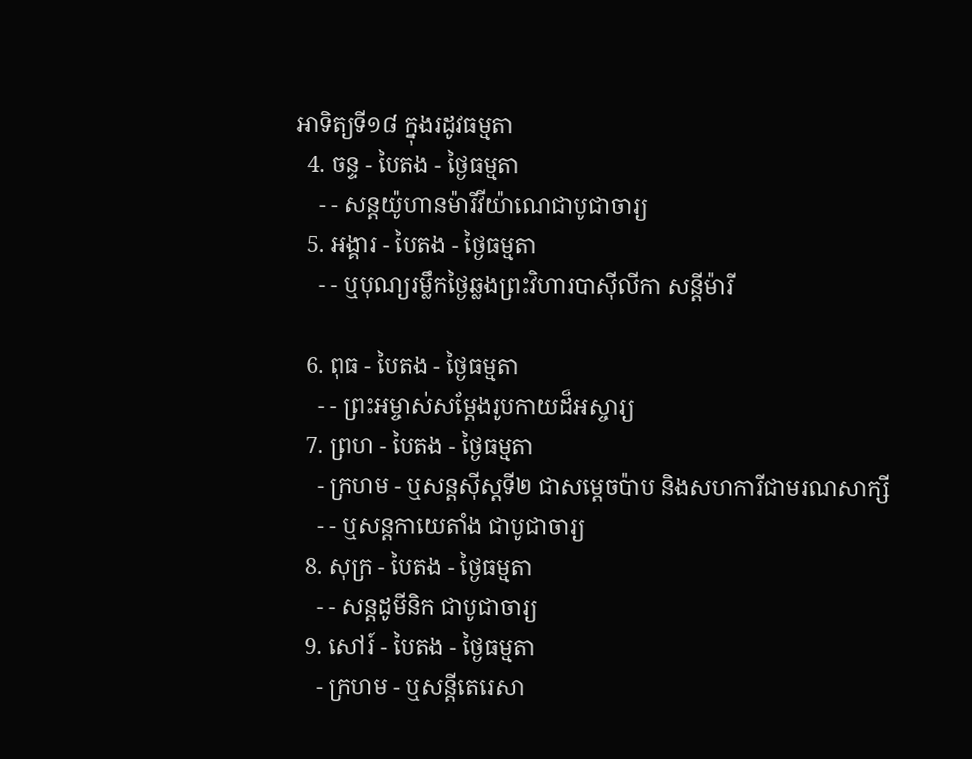អាទិត្យទី១៨ ក្នុងរដូវធម្មតា
  4. ចន្ទ - បៃតង - ថ្ងៃធម្មតា
    - - សន្ដយ៉ូហានម៉ារីវីយ៉ាណេជាបូជាចារ្យ
  5. អង្គារ - បៃតង - ថ្ងៃធម្មតា
    - - ឬបុណ្យរម្លឹកថ្ងៃឆ្លងព្រះវិហារបាស៊ីលីកា សន្ដីម៉ារី

  6. ពុធ - បៃតង - ថ្ងៃធម្មតា
    - - ព្រះអម្ចាស់សម្ដែងរូបកាយដ៏អស្ចារ្យ
  7. ព្រហ - បៃតង - ថ្ងៃធម្មតា
    - ក្រហម - ឬសន្ដស៊ីស្ដទី២ ជាសម្ដេចប៉ាប និងសហការីជាមរណសាក្សី
    - - ឬសន្ដកាយេតាំង ជាបូជាចារ្យ
  8. សុក្រ - បៃតង - ថ្ងៃធម្មតា
    - - សន្ដដូមីនិក ជាបូជាចារ្យ
  9. សៅរ៍ - បៃតង - ថ្ងៃធម្មតា
    - ក្រហម - ឬសន្ដីតេរេសា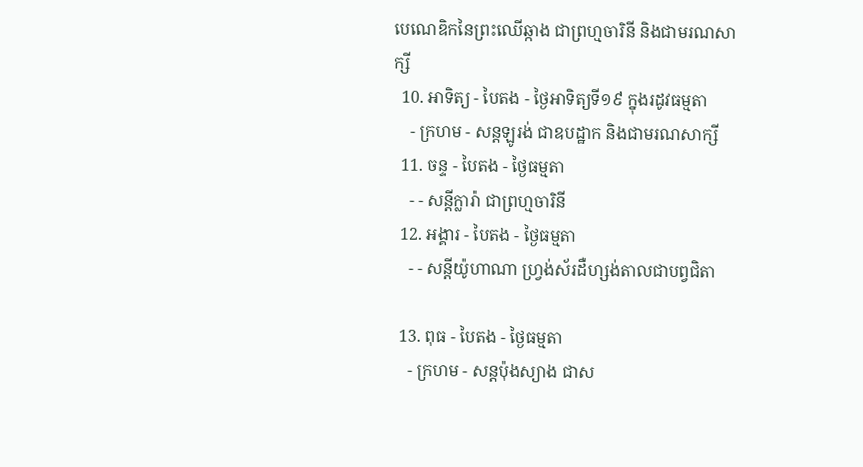បេណេឌិកនៃព្រះឈើឆ្កាង ជាព្រហ្មចារិនី និងជាមរណសាក្សី
  10. អាទិត្យ - បៃតង - ថ្ងៃអាទិត្យទី១៩ ក្នុងរដូវធម្មតា
    - ក្រហម - សន្ដឡូរង់ ជាឧបដ្ឋាក និងជាមរណសាក្សី
  11. ចន្ទ - បៃតង - ថ្ងៃធម្មតា
    - - សន្ដីក្លារ៉ា ជាព្រហ្មចារិនី
  12. អង្គារ - បៃតង - ថ្ងៃធម្មតា
    - - សន្ដីយ៉ូហាណា ហ្វ្រង់ស័រដឺហ្សង់តាលជាបព្វជិតា

  13. ពុធ - បៃតង - ថ្ងៃធម្មតា
    - ក្រហម - សន្ដប៉ុងស្យាង ជាស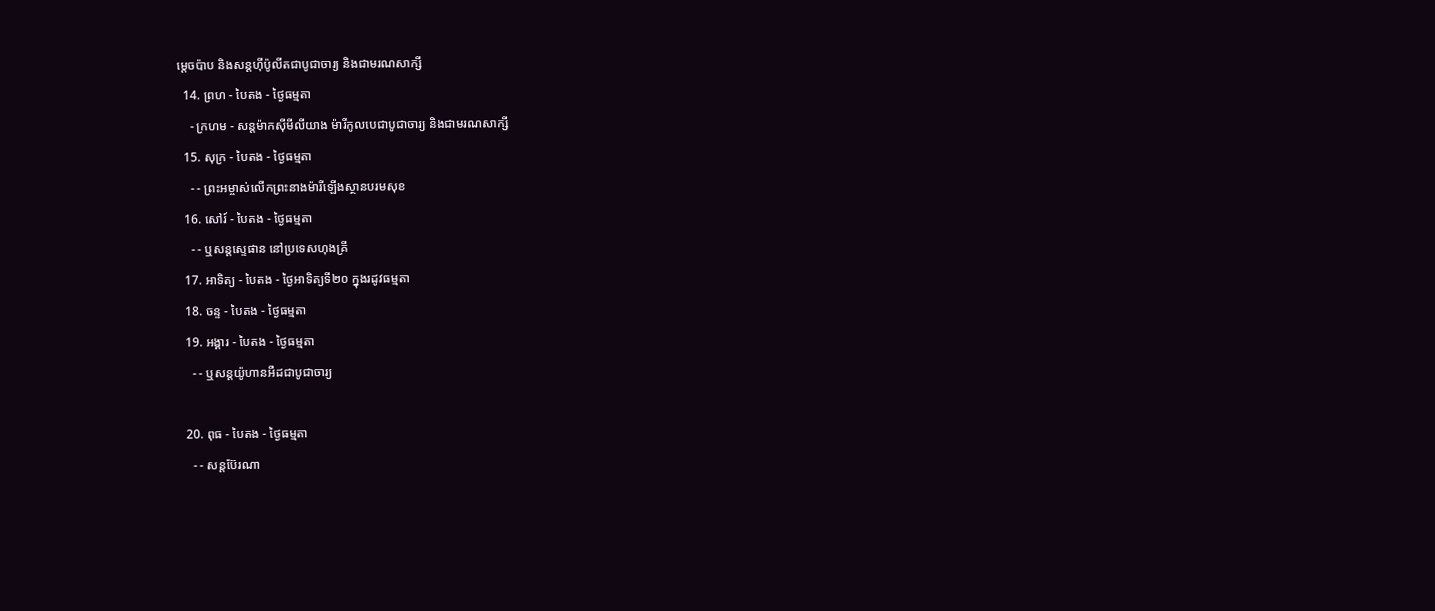ម្ដេចប៉ាប និងសន្ដហ៊ីប៉ូលីតជាបូជាចារ្យ និងជាមរណសាក្សី
  14. ព្រហ - បៃតង - ថ្ងៃធម្មតា
    - ក្រហម - សន្ដម៉ាកស៊ីមីលីយាង ម៉ារីកូលបេជាបូជាចារ្យ និងជាមរណសាក្សី
  15. សុក្រ - បៃតង - ថ្ងៃធម្មតា
    - - ព្រះអម្ចាស់លើកព្រះនាងម៉ារីឡើងស្ថានបរមសុខ
  16. សៅរ៍ - បៃតង - ថ្ងៃធម្មតា
    - - ឬសន្ដស្ទេផាន នៅប្រទេសហុងគ្រី
  17. អាទិត្យ - បៃតង - ថ្ងៃអាទិត្យទី២០ ក្នុងរដូវធម្មតា
  18. ចន្ទ - បៃតង - ថ្ងៃធម្មតា
  19. អង្គារ - បៃតង - ថ្ងៃធម្មតា
    - - ឬសន្ដយ៉ូហានអឺដជាបូជាចារ្យ

  20. ពុធ - បៃតង - ថ្ងៃធម្មតា
    - - សន្ដប៊ែរណា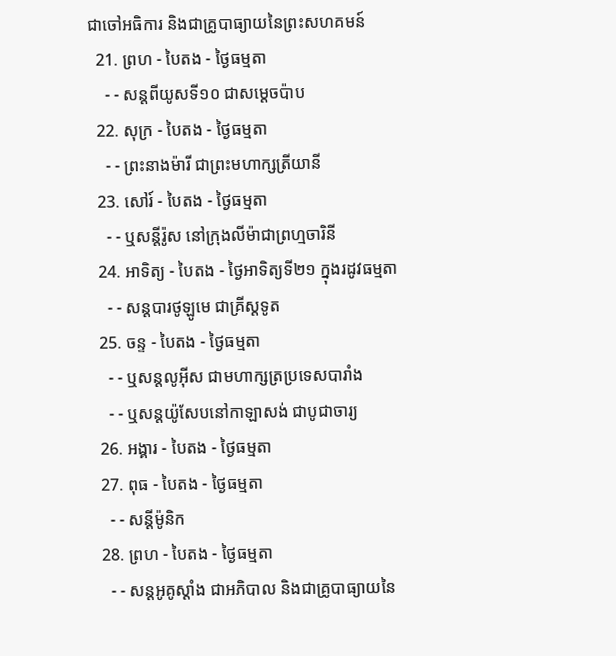ជាចៅអធិការ និងជាគ្រូបាធ្យាយនៃព្រះសហគមន៍
  21. ព្រហ - បៃតង - ថ្ងៃធម្មតា
    - - សន្ដពីយូសទី១០ ជាសម្ដេចប៉ាប
  22. សុក្រ - បៃតង - ថ្ងៃធម្មតា
    - - ព្រះនាងម៉ារី ជាព្រះមហាក្សត្រីយានី
  23. សៅរ៍ - បៃតង - ថ្ងៃធម្មតា
    - - ឬសន្ដីរ៉ូស នៅក្រុងលីម៉ាជាព្រហ្មចារិនី
  24. អាទិត្យ - បៃតង - ថ្ងៃអាទិត្យទី២១ ក្នុងរដូវធម្មតា
    - - សន្ដបារថូឡូមេ ជាគ្រីស្ដទូត
  25. ចន្ទ - បៃតង - ថ្ងៃធម្មតា
    - - ឬសន្ដលូអ៊ីស ជាមហាក្សត្រប្រទេសបារាំង
    - - ឬសន្ដយ៉ូសែបនៅកាឡាសង់ ជាបូជាចារ្យ
  26. អង្គារ - បៃតង - ថ្ងៃធម្មតា
  27. ពុធ - បៃតង - ថ្ងៃធម្មតា
    - - សន្ដីម៉ូនិក
  28. ព្រហ - បៃតង - ថ្ងៃធម្មតា
    - - សន្ដអូគូស្ដាំង ជាអភិបាល និងជាគ្រូបាធ្យាយនៃ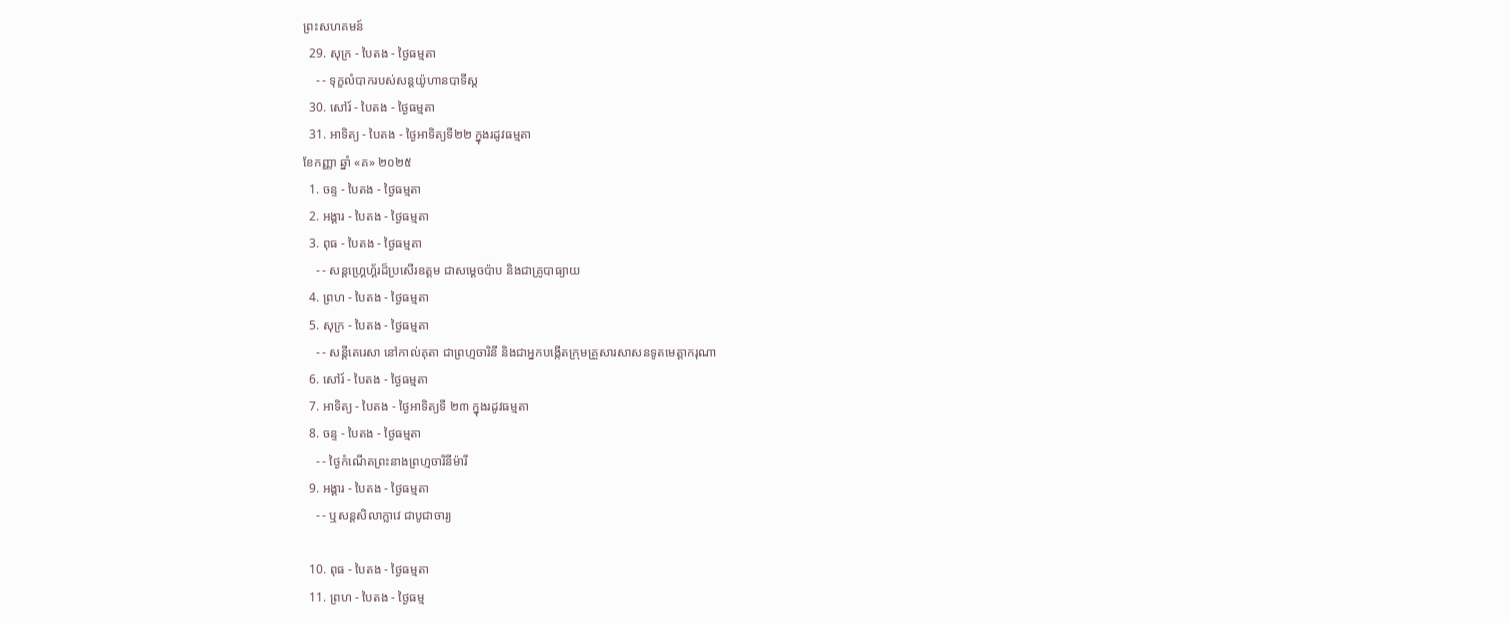ព្រះសហគមន៍
  29. សុក្រ - បៃតង - ថ្ងៃធម្មតា
    - - ទុក្ខលំបាករបស់សន្ដយ៉ូហានបាទីស្ដ
  30. សៅរ៍ - បៃតង - ថ្ងៃធម្មតា
  31. អាទិត្យ - បៃតង - ថ្ងៃអាទិត្យទី២២ ក្នុងរដូវធម្មតា
ខែកញ្ញា ឆ្នាំ «គ» ២០២៥
  1. ចន្ទ - បៃតង - ថ្ងៃធម្មតា
  2. អង្គារ - បៃតង - ថ្ងៃធម្មតា
  3. ពុធ - បៃតង - ថ្ងៃធម្មតា
    - - សន្ដហ្គ្រេហ្គ័រដ៏ប្រសើរឧត្ដម ជាសម្ដេចប៉ាប និងជាគ្រូបាធ្យាយ
  4. ព្រហ - បៃតង - ថ្ងៃធម្មតា
  5. សុក្រ - បៃតង - ថ្ងៃធម្មតា
    - - សន្ដីតេរេសា នៅកាល់គុតា ជាព្រហ្មចារិនី និងជាអ្នកបង្កើតក្រុមគ្រួសារសាសនទូតមេត្ដាករុណា
  6. សៅរ៍ - បៃតង - ថ្ងៃធម្មតា
  7. អាទិត្យ - បៃតង - ថ្ងៃអាទិត្យទី ២៣ ក្នុងរដូវធម្មតា
  8. ចន្ទ - បៃតង - ថ្ងៃធម្មតា
    - - ថ្ងៃកំណើតព្រះនាងព្រហ្មចារិនីម៉ារី
  9. អង្គារ - បៃតង - ថ្ងៃធម្មតា
    - - ឬសន្ដសិលាក្លាវេ ជាបូជាចារ្យ

  10. ពុធ - បៃតង - ថ្ងៃធម្មតា
  11. ព្រហ - បៃតង - ថ្ងៃធម្ម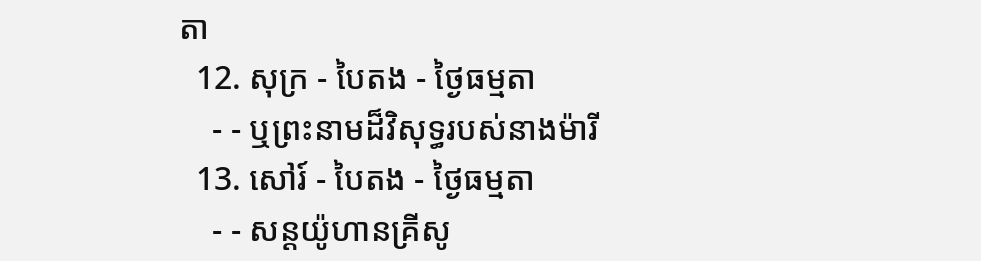តា
  12. សុក្រ - បៃតង - ថ្ងៃធម្មតា
    - - ឬព្រះនាមដ៏វិសុទ្ធរបស់នាងម៉ារី
  13. សៅរ៍ - បៃតង - ថ្ងៃធម្មតា
    - - សន្ដយ៉ូហានគ្រីសូ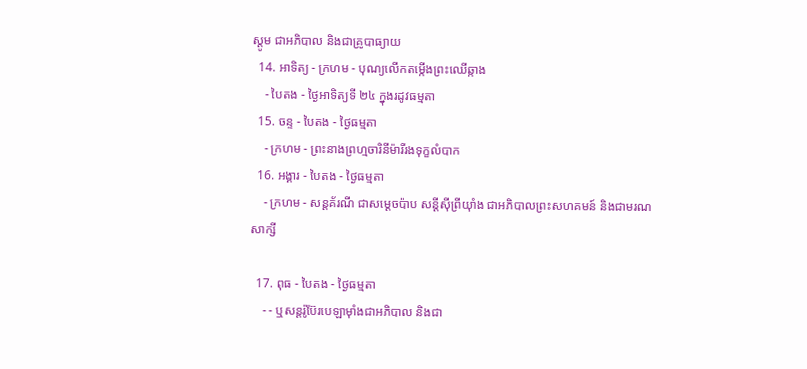ស្ដូម ជាអភិបាល និងជាគ្រូបាធ្យាយ
  14. អាទិត្យ - ក្រហម - បុណ្យលើកតម្កើងព្រះឈើឆ្កាង
    - បៃតង - ថ្ងៃអាទិត្យទី ២៤ ក្នុងរដូវធម្មតា
  15. ចន្ទ - បៃតង - ថ្ងៃធម្មតា
    - ក្រហម - ព្រះនាងព្រហ្មចារិនីម៉ារីរងទុក្ខលំបាក
  16. អង្គារ - បៃតង - ថ្ងៃធម្មតា
    - ក្រហម - សន្ដគ័រណី ជាសម្ដេចប៉ាប សន្ដីស៊ីព្រីយ៉ាំង ជាអភិបាលព្រះសហគមន៍ និងជាមរណសាក្សី

  17. ពុធ - បៃតង - ថ្ងៃធម្មតា
    - - ឬសន្ដរ៉ូប៊ែរបេឡាម៉ាំងជាអភិបាល និងជា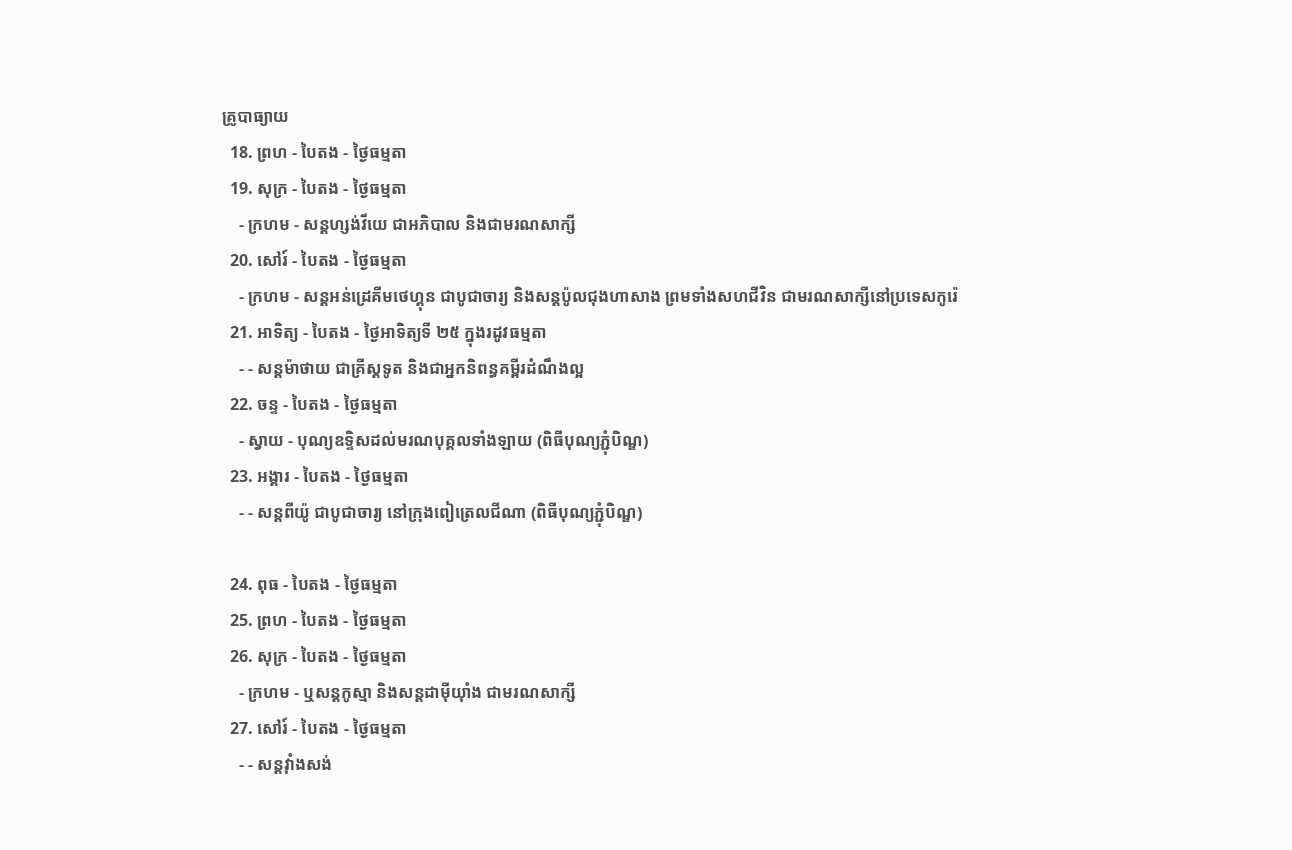គ្រូបាធ្យាយ
  18. ព្រហ - បៃតង - ថ្ងៃធម្មតា
  19. សុក្រ - បៃតង - ថ្ងៃធម្មតា
    - ក្រហម - សន្ដហ្សង់វីយេ ជាអភិបាល និងជាមរណសាក្សី
  20. សៅរ៍ - បៃតង - ថ្ងៃធម្មតា
    - ក្រហម - សន្ដអន់ដ្រេគីមថេហ្គុន ជាបូជាចារ្យ និងសន្ដប៉ូលជុងហាសាង ព្រមទាំងសហជីវិន ជាមរណសាក្សីនៅប្រទេសកូរ៉េ
  21. អាទិត្យ - បៃតង - ថ្ងៃអាទិត្យទី ២៥ ក្នុងរដូវធម្មតា
    - - សន្ដម៉ាថាយ ជាគ្រីស្ដទូត និងជាអ្នកនិពន្ធគម្ពីរដំណឹងល្អ
  22. ចន្ទ - បៃតង - ថ្ងៃធម្មតា
    - ស្វាយ - បុណ្យឧទ្ទិសដល់មរណបុគ្គលទាំងឡាយ (ពិធីបុណ្យភ្ជុំបិណ្ឌ)
  23. អង្គារ - បៃតង - ថ្ងៃធម្មតា
    - - សន្ដពីយ៉ូ ជាបូជាចារ្យ នៅក្រុងពៀត្រេលជីណា (ពិធីបុណ្យភ្ជុំបិណ្ឌ)

  24. ពុធ - បៃតង - ថ្ងៃធម្មតា
  25. ព្រហ - បៃតង - ថ្ងៃធម្មតា
  26. សុក្រ - បៃតង - ថ្ងៃធម្មតា
    - ក្រហម - ឬសន្ដកូស្មា និងសន្ដដាម៉ីយ៉ាំង ជាមរណសាក្សី
  27. សៅរ៍ - បៃតង - ថ្ងៃធម្មតា
    - - សន្ដវ៉ាំងសង់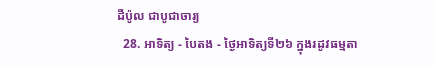ដឺប៉ូល ជាបូជាចារ្យ
  28. អាទិត្យ - បៃតង - ថ្ងៃអាទិត្យទី២៦ ក្នុងរដូវធម្មតា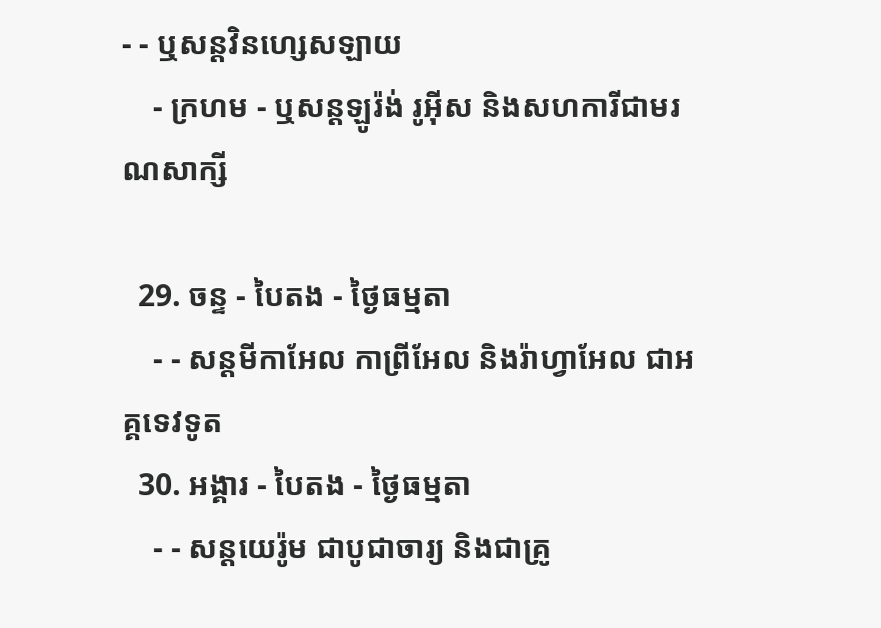- - ឬសន្ដវិនហ្សេសឡាយ
    - ក្រហម - ឬសន្ដឡូរ៉ង់ រូអ៊ីស និងសហការីជាមរណសាក្សី

  29. ចន្ទ - បៃតង - ថ្ងៃធម្មតា
    - - សន្ដមីកាអែល កាព្រីអែល និងរ៉ាហ្វាអែល ជាអគ្គទេវទូត
  30. អង្គារ - បៃតង - ថ្ងៃធម្មតា
    - - សន្ដយេរ៉ូម ជាបូជាចារ្យ និងជាគ្រូ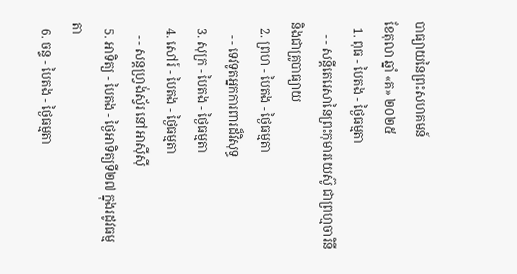បាធ្យាយនៃព្រះសហគមន៍
ខែតុលា ឆ្នាំ «គ» ២០២៥
  1. ពុធ - បៃតង - ថ្ងៃធម្មតា
    - - សន្ដីតេរេសានៃព្រះកុមារយេស៊ូ ជាព្រហ្មចារិនី និងជាគ្រូបាធ្យាយ
  2. ព្រហ - បៃតង - ថ្ងៃធម្មតា
    - - ទេវទូតអ្នកការពារដ៏វិសុទ្ធ
  3. សុក្រ - បៃតង - ថ្ងៃធម្មតា
  4. សៅរ៍ - បៃតង - ថ្ងៃធម្មតា
    - - សន្ដហ្វ្រង់ស្វ័រ នៅអាស៊ីស៊ី
  5. អាទិត្យ - បៃតង - ថ្ងៃអាទិត្យទី២៧ ក្នុងរដូវធម្មតា
  6. ចន្ទ - បៃតង - ថ្ងៃធម្មតា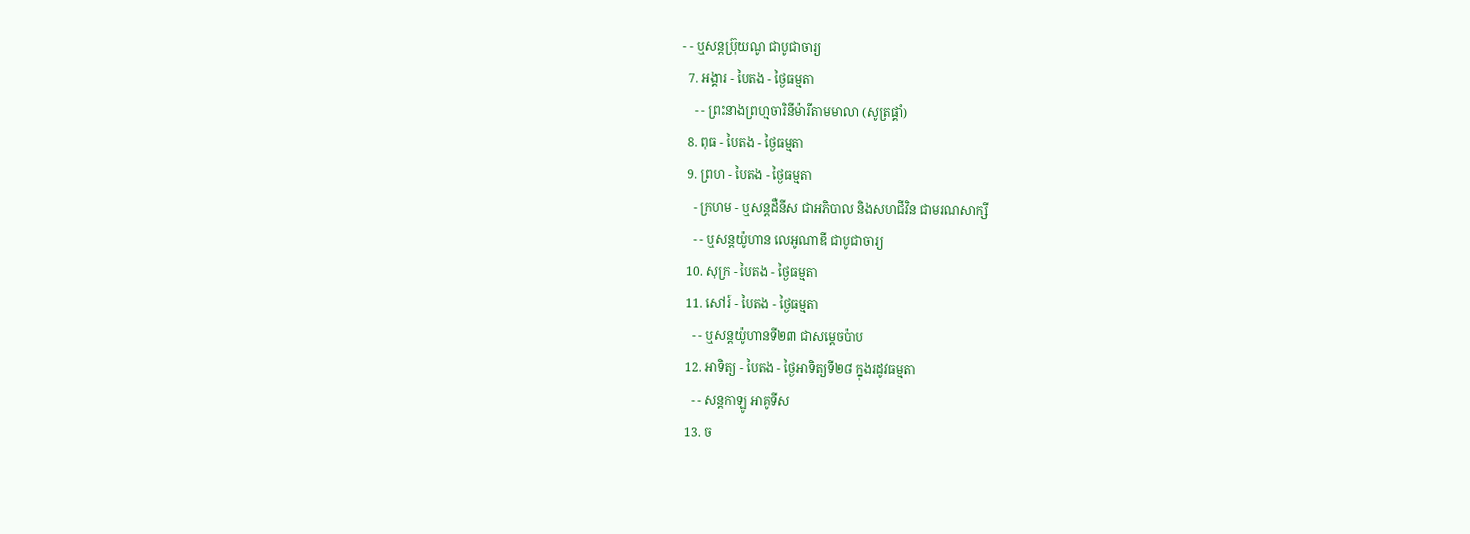- - ឬសន្ដប្រ៊ុយណូ ជាបូជាចារ្យ
  7. អង្គារ - បៃតង - ថ្ងៃធម្មតា
    - - ព្រះនាងព្រហ្មចារិនីម៉ារីតាមមាលា (សូត្រផ្គាំ)
  8. ពុធ - បៃតង - ថ្ងៃធម្មតា
  9. ព្រហ - បៃតង - ថ្ងៃធម្មតា
    - ក្រហម - ឬសន្ដដឺនីស ជាអភិបាល និងសហជីវិន ជាមរណសាក្សី
    - - ឬសន្ដយ៉ូហាន លេអូណាឌី ជាបូជាចារ្យ
  10. សុក្រ - បៃតង - ថ្ងៃធម្មតា
  11. សៅរ៍ - បៃតង - ថ្ងៃធម្មតា
    - - ឬសន្ដយ៉ូហានទី២៣ ជាសម្ដេចប៉ាប
  12. អាទិត្យ - បៃតង - ថ្ងៃអាទិត្យទី២៨ ក្នុងរដូវធម្មតា
    - - សន្ដកាឡូ អាគូទីស
  13. ច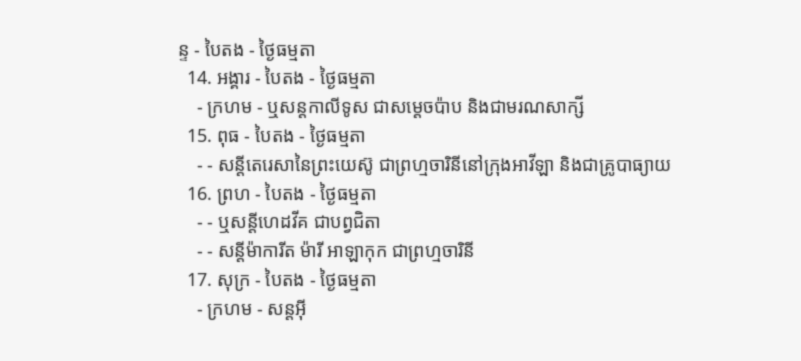ន្ទ - បៃតង - ថ្ងៃធម្មតា
  14. អង្គារ - បៃតង - ថ្ងៃធម្មតា
    - ក្រហម - ឬសន្ដកាលីទូស ជាសម្ដេចប៉ាប និងជាមរណសាក្សី
  15. ពុធ - បៃតង - ថ្ងៃធម្មតា
    - - សន្ដីតេរេសានៃព្រះយេស៊ូ ជាព្រហ្មចារិនីនៅក្រុងអាវីឡា និងជាគ្រូបាធ្យាយ
  16. ព្រហ - បៃតង - ថ្ងៃធម្មតា
    - - ឬសន្ដីហេដវីគ ជាបព្វជិតា
    - - សន្ដីម៉ាការីត ម៉ារី អាឡាកុក ជាព្រហ្មចារិនី
  17. សុក្រ - បៃតង - ថ្ងៃធម្មតា
    - ក្រហម - សន្ដអ៊ី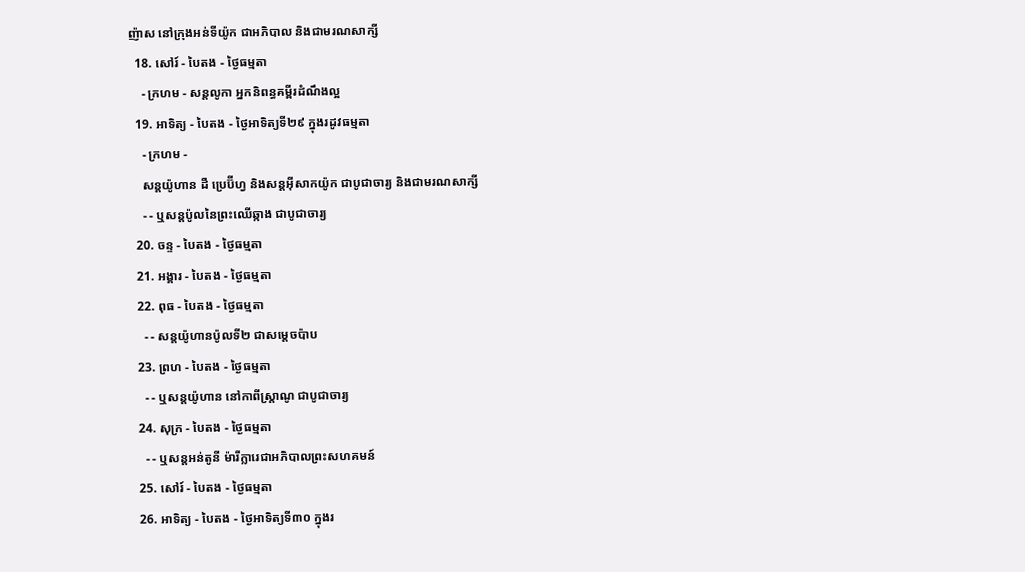ញ៉ាស នៅក្រុងអន់ទីយ៉ូក ជាអភិបាល និងជាមរណសាក្សី
  18. សៅរ៍ - បៃតង - ថ្ងៃធម្មតា
    - ក្រហម - សន្ដលូកា អ្នកនិពន្ធគម្ពីរដំណឹងល្អ
  19. អាទិត្យ - បៃតង - ថ្ងៃអាទិត្យទី២៩ ក្នុងរដូវធម្មតា
    - ក្រហម -
    សន្ដយ៉ូហាន ដឺ ប្រេប៊ីហ្វ និងសន្ដអ៊ីសាកយ៉ូក ជាបូជាចារ្យ និងជាមរណសាក្សី
    - - ឬសន្ដប៉ូលនៃព្រះឈើឆ្កាង ជាបូជាចារ្យ
  20. ចន្ទ - បៃតង - ថ្ងៃធម្មតា
  21. អង្គារ - បៃតង - ថ្ងៃធម្មតា
  22. ពុធ - បៃតង - ថ្ងៃធម្មតា
    - - សន្ដយ៉ូហានប៉ូលទី២ ជាសម្ដេចប៉ាប
  23. ព្រហ - បៃតង - ថ្ងៃធម្មតា
    - - ឬសន្ដយ៉ូហាន នៅកាពីស្រ្ដាណូ ជាបូជាចារ្យ
  24. សុក្រ - បៃតង - ថ្ងៃធម្មតា
    - - ឬសន្ដអន់តូនី ម៉ារីក្លារេជាអភិបាលព្រះសហគមន៍
  25. សៅរ៍ - បៃតង - ថ្ងៃធម្មតា
  26. អាទិត្យ - បៃតង - ថ្ងៃអាទិត្យទី៣០ ក្នុងរ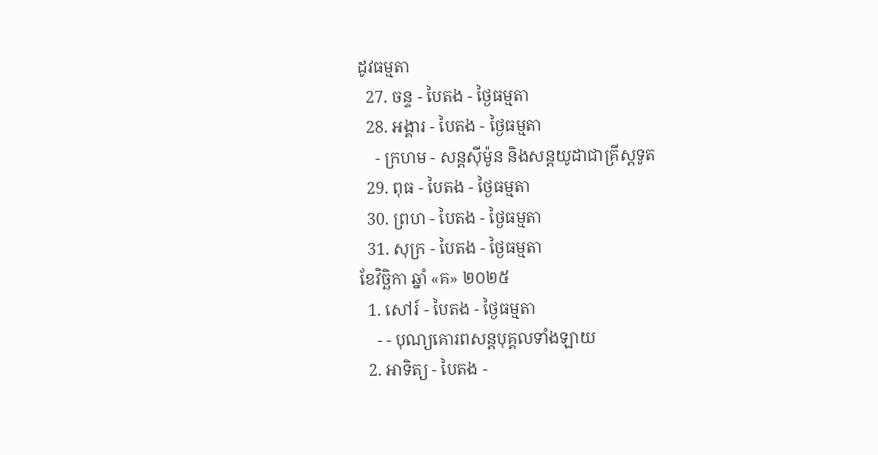ដូវធម្មតា
  27. ចន្ទ - បៃតង - ថ្ងៃធម្មតា
  28. អង្គារ - បៃតង - ថ្ងៃធម្មតា
    - ក្រហម - សន្ដស៊ីម៉ូន និងសន្ដយូដាជាគ្រីស្ដទូត
  29. ពុធ - បៃតង - ថ្ងៃធម្មតា
  30. ព្រហ - បៃតង - ថ្ងៃធម្មតា
  31. សុក្រ - បៃតង - ថ្ងៃធម្មតា
ខែវិច្ឆិកា ឆ្នាំ «គ» ២០២៥
  1. សៅរ៍ - បៃតង - ថ្ងៃធម្មតា
    - - បុណ្យគោរពសន្ដបុគ្គលទាំងឡាយ
  2. អាទិត្យ - បៃតង -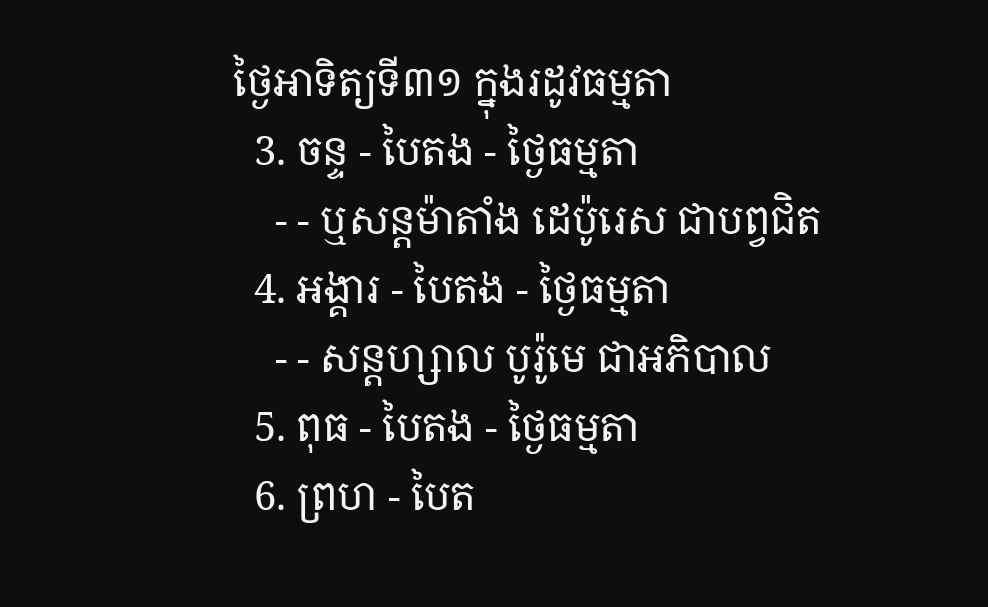ថ្ងៃអាទិត្យទី៣១ ក្នុងរដូវធម្មតា
  3. ចន្ទ - បៃតង - ថ្ងៃធម្មតា
    - - ឬសន្ដម៉ាតាំង ដេប៉ូរេស ជាបព្វជិត
  4. អង្គារ - បៃតង - ថ្ងៃធម្មតា
    - - សន្ដហ្សាល បូរ៉ូមេ ជាអភិបាល
  5. ពុធ - បៃតង - ថ្ងៃធម្មតា
  6. ព្រហ - បៃត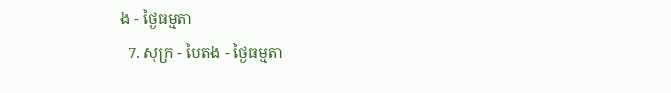ង - ថ្ងៃធម្មតា
  7. សុក្រ - បៃតង - ថ្ងៃធម្មតា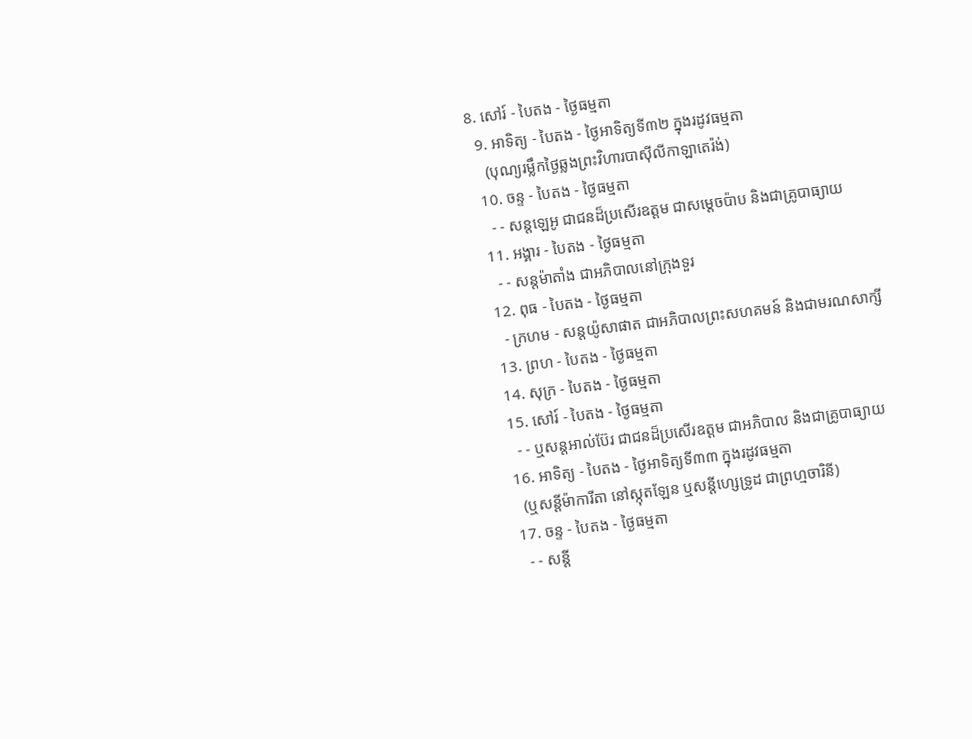8. សៅរ៍ - បៃតង - ថ្ងៃធម្មតា
  9. អាទិត្យ - បៃតង - ថ្ងៃអាទិត្យទី៣២ ក្នុងរដូវធម្មតា
    (បុណ្យរម្លឹកថ្ងៃឆ្លងព្រះវិហារបាស៊ីលីកាឡាតេរ៉ង់)
  10. ចន្ទ - បៃតង - ថ្ងៃធម្មតា
    - - សន្ដឡេអូ ជាជនដ៏ប្រសើរឧត្ដម ជាសម្ដេចប៉ាប និងជាគ្រូបាធ្យាយ
  11. អង្គារ - បៃតង - ថ្ងៃធម្មតា
    - - សន្ដម៉ាតាំង ជាអភិបាលនៅក្រុងទួរ
  12. ពុធ - បៃតង - ថ្ងៃធម្មតា
    - ក្រហម - សន្ដយ៉ូសាផាត ជាអភិបាលព្រះសហគមន៍ និងជាមរណសាក្សី
  13. ព្រហ - បៃតង - ថ្ងៃធម្មតា
  14. សុក្រ - បៃតង - ថ្ងៃធម្មតា
  15. សៅរ៍ - បៃតង - ថ្ងៃធម្មតា
    - - ឬសន្ដអាល់ប៊ែរ ជាជនដ៏ប្រសើរឧត្ដម ជាអភិបាល និងជាគ្រូបាធ្យាយ
  16. អាទិត្យ - បៃតង - ថ្ងៃអាទិត្យទី៣៣ ក្នុងរដូវធម្មតា
    (ឬសន្ដីម៉ាការីតា នៅស្កុតឡែន ឬសន្ដីហ្សេទ្រូដ ជាព្រហ្មចារិនី)
  17. ចន្ទ - បៃតង - ថ្ងៃធម្មតា
    - - សន្ដី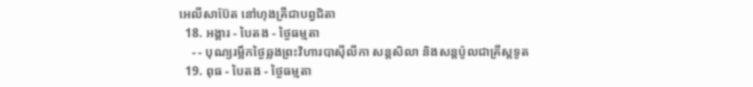អេលីសាប៊ែត នៅហុងគ្រឺជាបព្វជិតា
  18. អង្គារ - បៃតង - ថ្ងៃធម្មតា
    - - បុណ្យរម្លឹកថ្ងៃឆ្លងព្រះវិហារបាស៊ីលីកា សន្ដសិលា និងសន្ដប៉ូលជាគ្រីស្ដទូត
  19. ពុធ - បៃតង - ថ្ងៃធម្មតា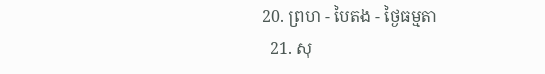20. ព្រហ - បៃតង - ថ្ងៃធម្មតា
  21. សុ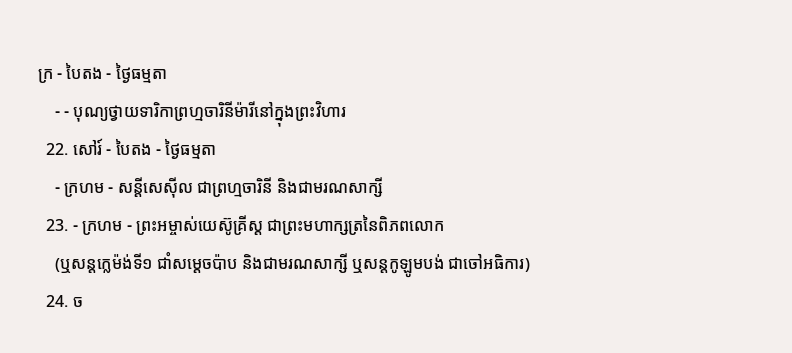ក្រ - បៃតង - ថ្ងៃធម្មតា
    - - បុណ្យថ្វាយទារិកាព្រហ្មចារិនីម៉ារីនៅក្នុងព្រះវិហារ
  22. សៅរ៍ - បៃតង - ថ្ងៃធម្មតា
    - ក្រហម - សន្ដីសេស៊ីល ជាព្រហ្មចារិនី និងជាមរណសាក្សី
  23. - ក្រហម - ព្រះអម្ចាស់យេស៊ូគ្រីស្ដ ជាព្រះមហាក្សត្រនៃពិភពលោក
    (ឬសន្ដក្លេម៉ង់ទី១ ជាំសម្ដេចប៉ាប និងជាមរណសាក្សី ឬសន្ដកូឡូមបង់ ជាចៅអធិការ)
  24. ច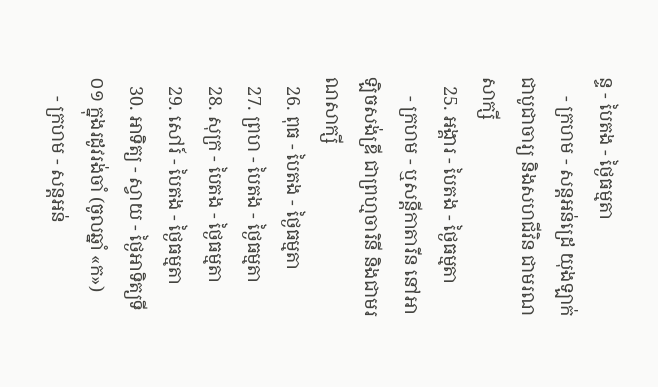ន្ទ - បៃតង - ថ្ងៃធម្មតា
    - ក្រហម - សន្ដអន់ដ្រេ យុងឡាក់ ជាបូជាចារ្យ និងសហជីវិន ជាមរណសាក្សី
  25. អង្គារ - បៃតង - ថ្ងៃធម្មតា
    - ក្រហម - ឬសន្ដីកាតារីន នៅអាឡិចសង់ឌ្រី ជាព្រហ្មចារិនី និងជាមរណសាក្សី
  26. ពុធ - បៃតង - ថ្ងៃធម្មតា
  27. ព្រហ - បៃតង - ថ្ងៃធម្មតា
  28. សុក្រ - បៃតង - ថ្ងៃធម្មតា
  29. សៅរ៍ - បៃតង - ថ្ងៃធម្មតា
  30. អាទិត្យ - ស្វាយ - ថ្ងៃអាទិត្យទី០១ ក្នុងរដូវរង់ចាំ (ចូលឆ្នាំ «ក»)
    - ក្រហម - សន្ដអន់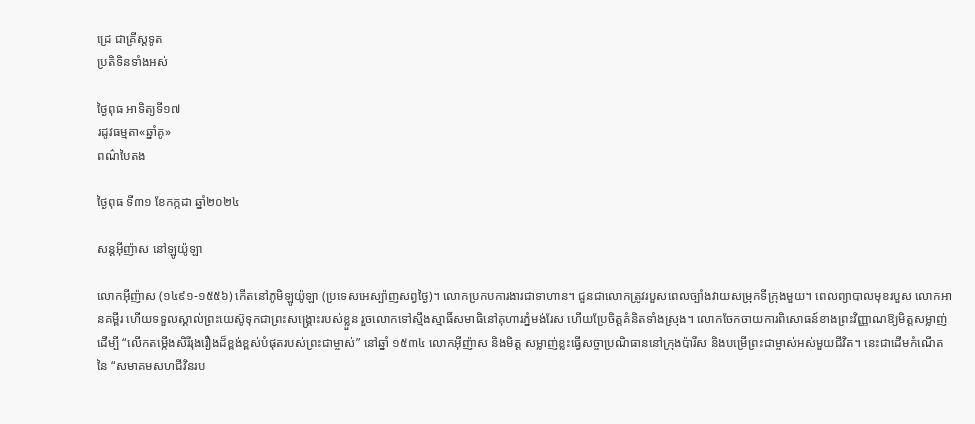ដ្រេ ជាគ្រីស្ដទូត
ប្រតិទិនទាំងអស់

ថ្ងៃពុធ អាទិត្យទី១៧
រដូវធម្មតា«ឆ្នាំគូ»
ពណ៌បៃតង

ថ្ងៃពុធ ទី៣១ ខែកក្កដា ឆ្នាំ២០២៤

សន្ដអ៊ីញ៉ាស នៅឡូយ៉ូឡា

លោកអ៊ីញ៉ាស (១៤៩១-១៥៥៦) កើតនៅភូមិឡូយ៉ូឡា (ប្រទេសអេស្ប៉ាញសព្វថ្ងៃ)។ លោកប្រកបការងារជាទាហាន។ ជួនជាលោកត្រូវរបួសពេលច្បាំងវាយសម្រុកទីក្រុងមួយ។ ពេលព្យាបាលមុខរបួស លោកអានគម្ពីរ ហើយទទួលស្គាល់ព្រះយេស៊ូទុកជាព្រះសង្គ្រោះរបស់ខ្លួន រួចលោកទៅស្មឹងស្មាធិ៍សមាធិនៅគុហារភ្នំមង់រែស ហើយប្រែចិត្តគំនិតទាំងស្រុង។ លោកចែកចាយការពិសោធន៍ខាងព្រះវិញ្ញាណឱ្យមិត្តសម្លាញ់ដើម្បី “លើកតម្កើងសិរីរុងរឿងដ៏ខ្ពង់ខ្ពស់បំផុតរបស់ព្រះជាម្ចាស់” នៅឆ្នាំ ១៥៣៤ លោកអ៊ីញ៉ាស និងមិត្ត សម្លាញ់ខ្លះធ្វើសច្ចាប្រណិធាននៅក្រុងប៉ារីស និងបម្រើព្រះជាម្ចាស់អស់មួយជីវិត។ នេះជាដើមកំណើតនៃ “សមាគមសហជីវិនរប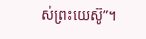ស់ព្រះយេស៊ូ”។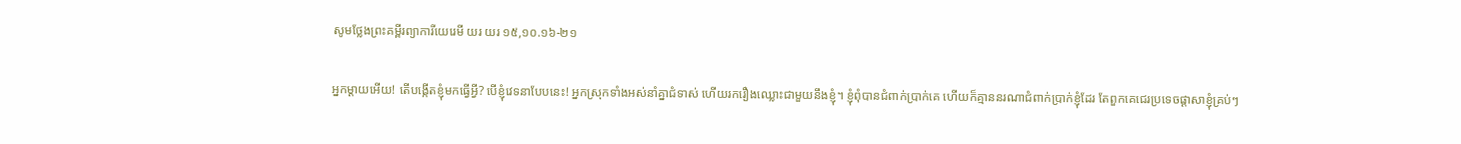សូមថ្លែងព្រះគម្ពីរព្យាការីយេរេមី យរ យរ ១៥,១០.១៦-២១

អ្នកម្តាយអើយ! តើបង្កើតខ្ញុំមកធ្វើអ្វី? បើខ្ញុំវេទនាបែបនេះ! អ្នកស្រុកទាំងអស់នាំគ្នាជំទាស់ ហើយរករឿងឈ្លោះជាមួយនឹងខ្ញុំ។ ខ្ញុំពុំបានជំពាក់ប្រាក់គេ ហើយក៏គ្មាននរណាជំពាក់ប្រាក់ខ្ញុំដែរ តែពួកគេជេរប្រទេចផ្តាសាខ្ញុំគ្រប់ៗ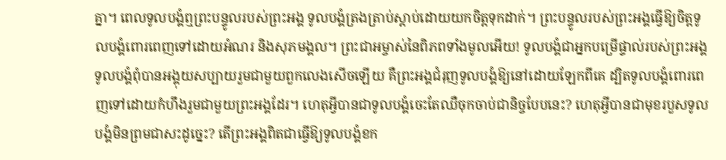គ្នា។ ពេលទូលបង្គំឮព្រះបន្ទូលរបស់ព្រះអង្គ ទូលបង្គំត្រងត្រាប់ស្តាប់ដោយយកចិត្តទុកដាក់។ ព្រះបន្ទូលរបស់ព្រះអង្គធ្វើឱ្យចិត្តទូលបង្គំពោរពេញទៅដោយអំណរ និងសុភមង្គល។ ព្រះជាអម្ចាស់នៃពិភពទាំងមូលអើយ! ទូលបង្គំជាអ្នកបម្រើផ្ទាល់របស់ព្រះអង្គ ទូលបង្គំពុំបានអង្គុយសប្បាយរួមជាមួយពួកលេងសើចឡើយ គឺព្រះអង្គជំរុញទូលបង្គំឱ្យនៅដោយឡែកពីគេ ដ្បិតទូលបង្គំពោរពេញទៅដោយកំហឹងរួមជាមួយព្រះអង្គដែរ។ ហេតុអ្វីបានជាទូលបង្គំចេះតែឈឺចុកចាប់ជានិច្ចបែបនេះ? ហេតុអ្វីបានជាមុខរបួសទូលបង្គំមិនព្រមជាសះដូច្នេះ? តើព្រះអង្គពិតជាធ្វើឱ្យទូលបង្គំខក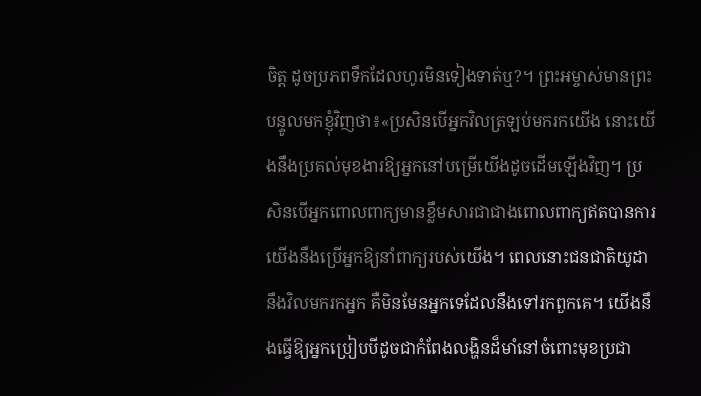ចិត្ត ដូចប្រភពទឹកដែលហូរមិនទៀងទាត់ឬ?។ ព្រះអម្ចាស់មានព្រះបន្ទូលមកខ្ញុំវិញថា៖«ប្រសិនបើអ្នកវិលត្រឡប់មករកយើង នោះយើងនឹងប្រគល់មុខងារឱ្យអ្នកនៅបម្រើយើងដូចដើមឡើងវិញ។ ប្រសិនបើអ្នកពោលពាក្យមានខ្លឹមសារជាជាងពោលពាក្យឥតបានការ យើងនឹងប្រើអ្នកឱ្យនាំពាក្យរបស់យើង។ ពេលនោះជនជាតិយូដានឹងវិលមករកអ្នក គឺមិនមែនអ្នកទេដែលនឹងទៅរកពួកគេ។ យើងនឹងធ្វើឱ្យអ្នកប្រៀបបីដូចជាកំពែងលង្ហិនដ៏មាំនៅចំពោះមុខប្រជា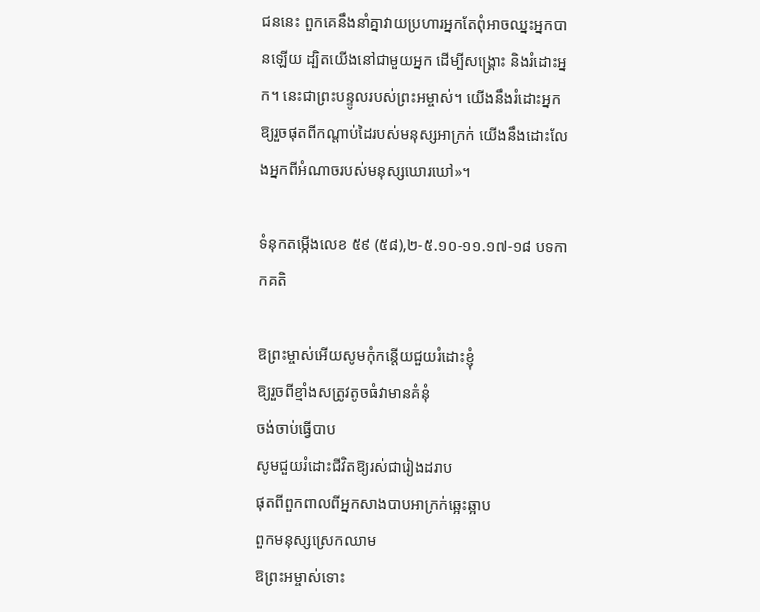ជននេះ ពួកគេនឹងនាំគ្នាវាយប្រហារអ្នកតែពុំអាចឈ្នះអ្នកបានឡើយ ដ្បិតយើងនៅជាមួយអ្នក ដើម្បីសង្គ្រោះ និងរំដោះអ្នក។ នេះជាព្រះបន្ទូលរបស់ព្រះអម្ចាស់។ យើងនឹងរំដោះអ្នកឱ្យរួចផុតពីកណ្តាប់ដៃរបស់មនុស្សអាក្រក់ យើងនឹងដោះលែងអ្នកពីអំណាចរបស់មនុស្សឃោរឃៅ»។

ទំនុកតម្កើងលេខ ៥៩ (៥៨),២-៥.១០-១១.១៧-១៨ បទកាកគតិ

ឱព្រះម្ចាស់អើយសូមកុំកន្តើយជួយរំដោះខ្ញុំ
ឱ្យរួចពីខ្មាំងសត្រូវតូចធំវាមានគំនុំ
ចង់ចាប់ធ្វើបាប
សូមជួយរំដោះជីវិតឱ្យរស់ជារៀងដរាប
ផុតពីពួកពាលពីអ្នកសាងបាបអាក្រក់ឆ្អេះឆ្អាប
ពួកមនុស្សស្រេកឈាម
ឱព្រះអម្ចាស់ទោះ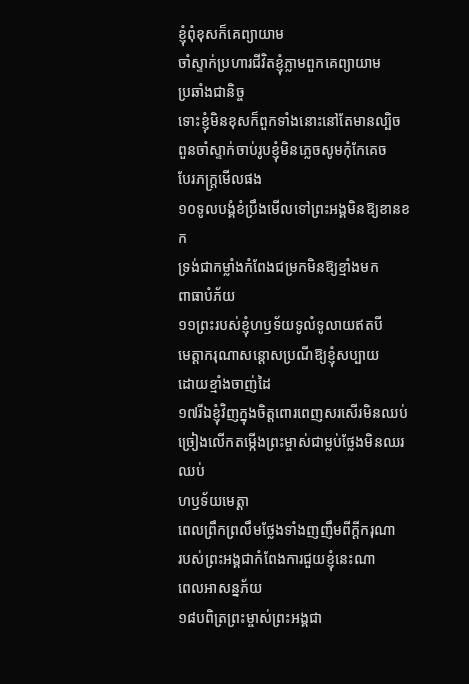ខ្ញុំពុំខុសក៏គេព្យាយាម
ចាំស្ទាក់ប្រហារជីវិតខ្ញុំភ្លាមពួកគេព្យាយាម
ប្រឆាំងជានិច្ច
ទោះខ្ញុំមិនខុសក៏ពួកទាំងនោះនៅតែមានល្បិច
ពួនចាំស្ទាក់ចាប់រូបខ្ញុំមិនភ្លេចសូមកុំកែគេច
បែរភក្ត្រមើលផង
១០ទូលបង្គំខំប្រឹងមើលទៅព្រះអង្គមិនឱ្យខានខក
ទ្រង់ជាកម្លាំងកំពែងជម្រកមិនឱ្យខ្មាំងមក
ពាធាបំភ័យ
១១ព្រះរបស់ខ្ញុំហឫទ័យទូលំទូលាយឥតបី
មេត្តាករុណាសន្តោសប្រណីឱ្យខ្ញុំសប្បាយ
ដោយខ្មាំងចាញ់ដៃ
១៧រីឯខ្ញុំវិញក្នុងចិត្តពោរពេញសរសើរមិនឈប់
ច្រៀងលើកតម្កើងព្រះម្ចាស់ជាម្លប់ថ្លែងមិនឈរឈប់
ហឫទ័យមេត្តា
ពេលព្រឹកព្រលឹមថ្លែងទាំងញញឹមពីក្តីករុណា
របស់ព្រះអង្គជាកំពែងការជួយខ្ញុំនេះណា
ពេលអាសន្នភ័យ
១៨បពិត្រព្រះម្ចាស់ព្រះអង្គជា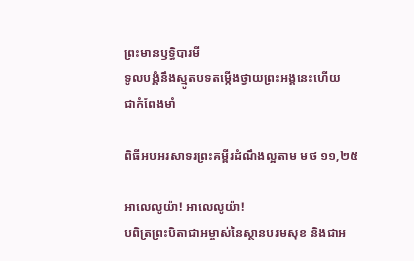ព្រះមានឫទិ្ធបារមី
ទូលបង្គំនឹងស្មូតបទតម្កើងថ្វាយព្រះអង្គនេះហើយ
ជាកំពែងមាំ

ពិធីអបអរសាទរព្រះគម្ពីរដំណឹងល្អតាម មថ ១១,២៥

អាលេលូយ៉ា! អាលេលូយ៉ា!
បពិត្រព្រះបិតាជាអម្ចាស់នៃស្ថានបរមសុខ និងជាអ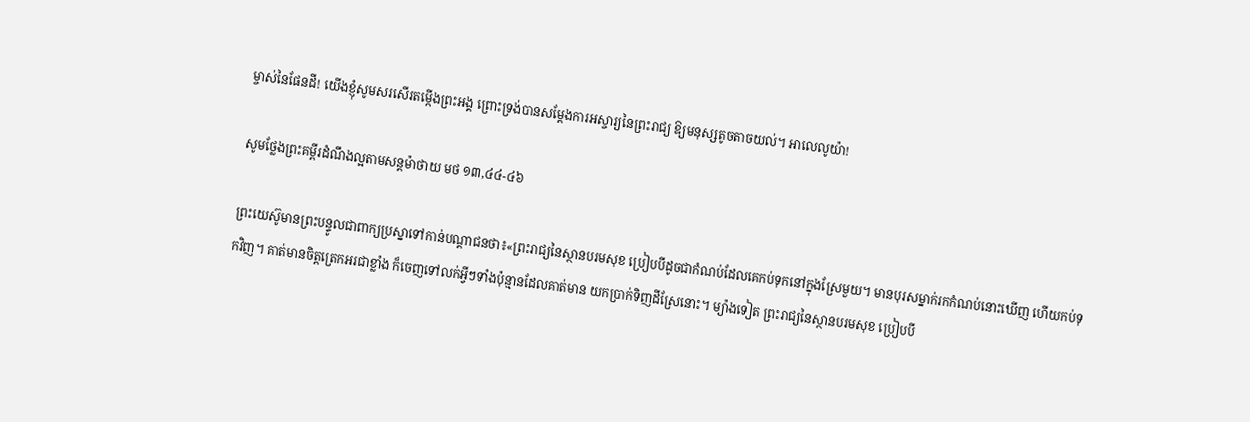ម្ចាស់នៃផែនដី! យើងខ្ញុំសូមសរសើរតម្កើងព្រះអង្គ ព្រោះទ្រង់បានសម្តែងការអស្ចារ្យនៃព្រះរាជ្យ ឱ្យមនុស្សតូចតាចយល់។ អាលេលូយ៉ា!

សូមថ្លែងព្រះគម្ពីរដំណឹងល្អតាមសន្តម៉ាថាយ មថ ១៣,៤៤-៤៦

ព្រះយេស៊ូមានព្រះបន្ទូលជាពាក្យប្រស្នាទៅកាន់បណ្តាជនថា៖«ព្រះរាជ្យនៃស្ថានបរមសុខ ប្រៀបបីដូចជាកំណប់ដែលគេកប់ទុកនៅក្នុងស្រែមួយ។ មានបុរសម្នាក់រកកំណប់នោះឃើញ ហើយកប់ទុកវិញ។ គាត់មានចិត្តត្រេកអរជាខ្លាំង ក៏ចេញទៅលក់អ្វីៗទាំងប៉ុន្មានដែលគាត់មាន យកប្រាក់ទិញដីស្រែនោះ។ ម្យ៉ាងទៀត ព្រះរាជ្យនៃស្ថានបរមសុខ ប្រៀបបី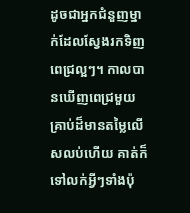ដូចជាអ្នកជំនួញម្នាក់ដែលស្វែងរកទិញពេជ្រល្អៗ។ កាលបានឃើញពេជ្រមួយគ្រាប់ដ៏មានតម្លៃលើសលប់ហើយ គាត់ក៏ទៅលក់អ្វីៗទាំងប៉ុ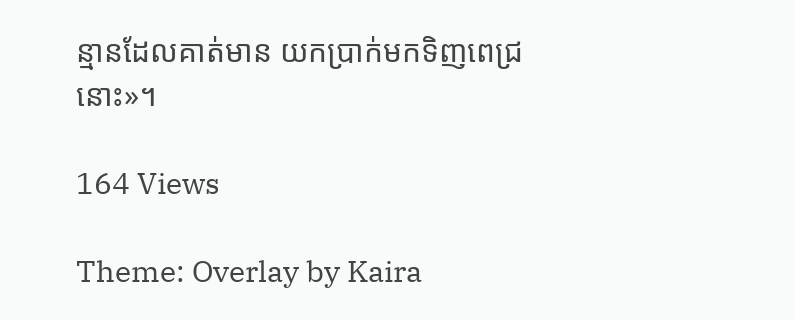ន្មានដែលគាត់មាន យកប្រាក់មកទិញពេជ្រនោះ»។

164 Views

Theme: Overlay by Kaira